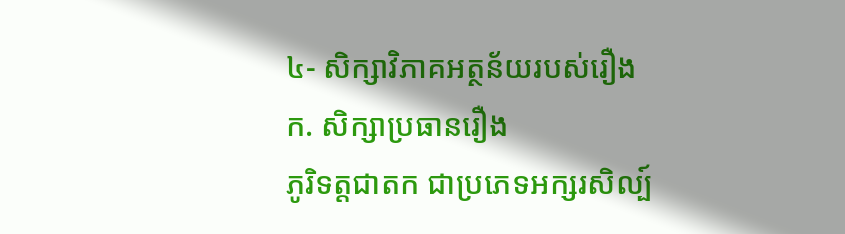៤- សិក្សាវិភាគអត្ថន័យរបស់រឿង
ក. សិក្សាប្រធានរឿង
ភូរិទត្តជាតក ជាប្រភេទអក្សរសិល្ប៍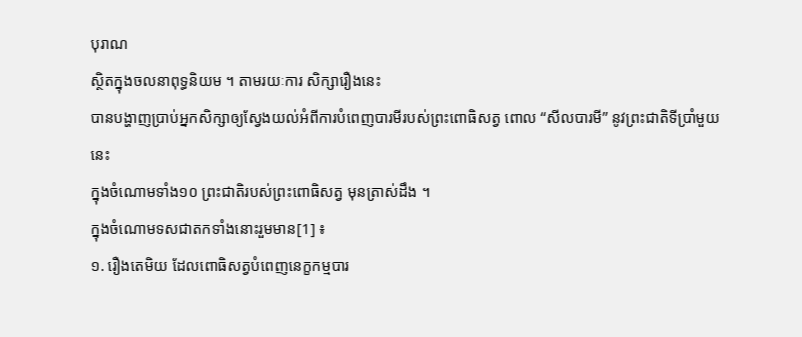បុរាណ
ស្ថិតក្នុងចលនាពុទ្ធនិយម ។ តាមរយៈការ សិក្សារឿងនេះ
បានបង្ហាញប្រាប់អ្នកសិក្សាឲ្យស្វែងយល់អំពីការបំពេញបារមីរបស់ព្រះពោធិសត្វ ពោល “សីលបារមី” នូវព្រះជាតិទីប្រាំមួយនេះ
ក្នុងចំណោមទាំង១០ ព្រះជាតិរបស់ព្រះពោធិសត្វ មុនត្រាស់ដឹង ។
ក្នុងចំណោមទសជាតកទាំងនោះរួមមាន[1] ៖
១. រឿងតេមិយ ដែលពោធិសត្វបំពេញនេក្ខកម្មបារ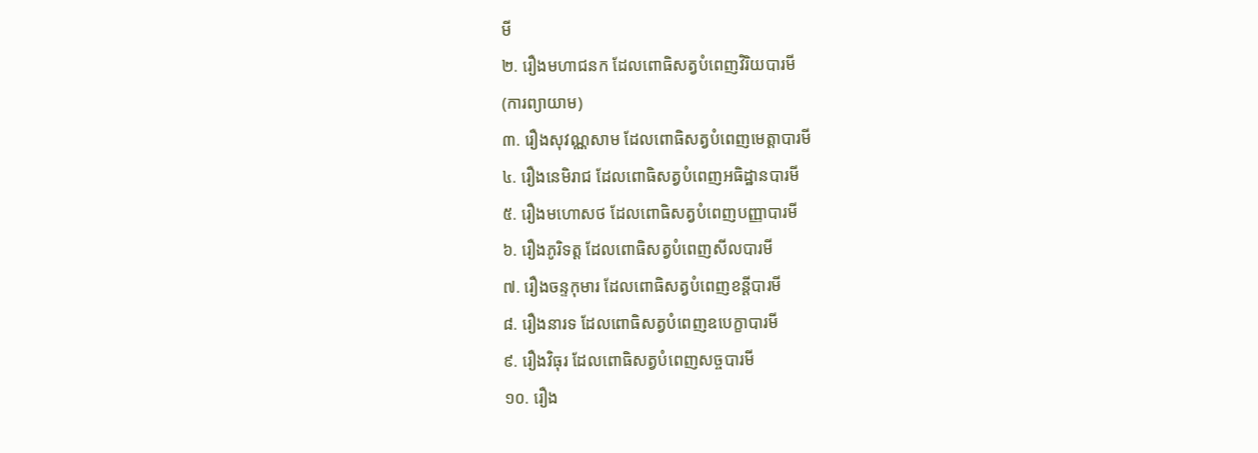មី
២. រឿងមហាជនក ដែលពោធិសត្វបំពេញវិរិយបារមី
(ការព្យាយាម)
៣. រឿងសុវណ្ណសាម ដែលពោធិសត្វបំពេញមេត្តាបារមី
៤. រឿងនេមិរាជ ដែលពោធិសត្វបំពេញអធិដ្ឋានបារមី
៥. រឿងមហោសថ ដែលពោធិសត្វបំពេញបញ្ញាបារមី
៦. រឿងភូរិទត្ត ដែលពោធិសត្វបំពេញសីលបារមី
៧. រឿងចន្ទកុមារ ដែលពោធិសត្វបំពេញខន្តីបារមី
៨. រឿងនារទ ដែលពោធិសត្វបំពេញឧបេក្ខាបារមី
៩. រឿងវិធុរ ដែលពោធិសត្វបំពេញសច្ចបារមី
១០. រឿង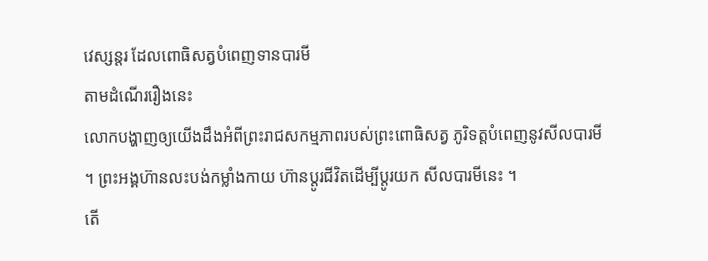វេស្សន្តរ ដែលពោធិសត្វបំពេញទានបារមី
តាមដំណើររឿងនេះ
លោកបង្ហាញឲ្យយើងដឹងអំពីព្រះរាជសកម្មភាពរបស់ព្រះពោធិសត្វ ភូរិទត្តបំពេញនូវសីលបារមី
។ ព្រះអង្គហ៊ានលះបង់កម្លាំងកាយ ហ៊ានប្តូរជីវិតដើម្បីប្តូរយក សីលបារមីនេះ ។
តើ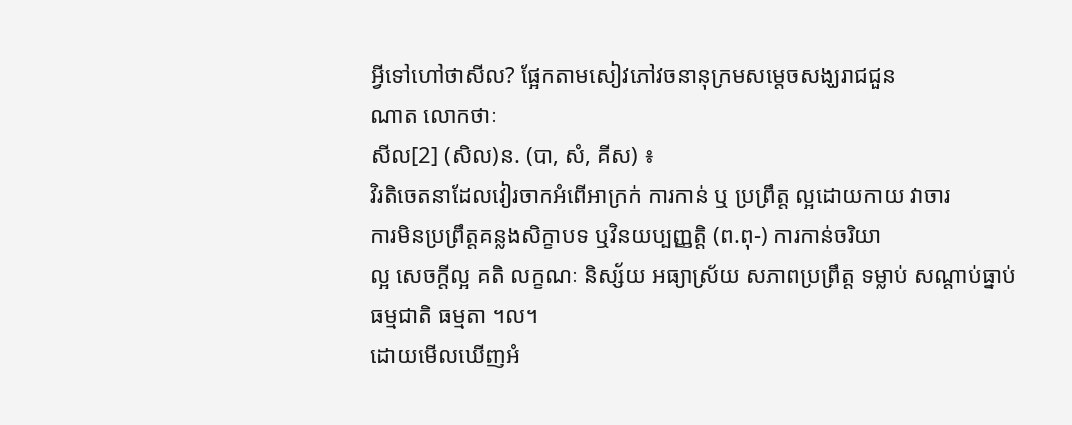អ្វីទៅហៅថាសីល? ផ្អែកតាមសៀវភៅវចនានុក្រមសម្តេចសង្ឃរាជជួន
ណាត លោកថាៈ
សីល[2] (សិល)ន. (បា, សំ, គីស) ៖
វិរតិចេតនាដែលវៀរចាកអំពើអាក្រក់ ការកាន់ ឬ ប្រព្រឹត្ត ល្អដោយកាយ វាចារ
ការមិនប្រព្រឹត្តគន្លងសិក្ខាបទ ឬវិនយប្បញ្ញតិ្ត (ព.ពុ-) ការកាន់ចរិយា
ល្អ សេចក្តីល្អ គតិ លក្ខណៈ និស្ស័យ អធ្យាស្រ័យ សភាពប្រព្រឹត្ត ទម្លាប់ សណ្តាប់ធ្នាប់
ធម្មជាតិ ធម្មតា ។ល។
ដោយមើលឃើញអំ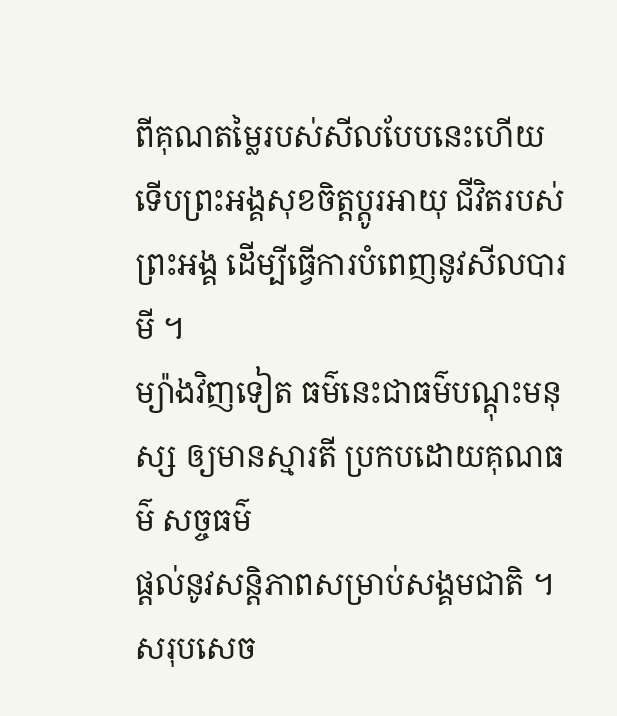ពីគុណតម្លៃរបស់សីលបែបនេះហើយ
ទើបព្រះអង្គសុខចិត្តប្តូរអាយុ ជីវិតរបស់ព្រះអង្គ ដើម្បីធ្វើការបំពេញនូវសីលបារមី ។
ម្យ៉ាងវិញទៀត ធម៌នេះជាធម៌បណ្តុះមនុស្ស ឲ្យមានស្មារតី ប្រកបដោយគុណធម៌ សច្ចធម៌
ផ្តល់នូវសន្តិភាពសម្រាប់សង្គមជាតិ ។
សរុបសេច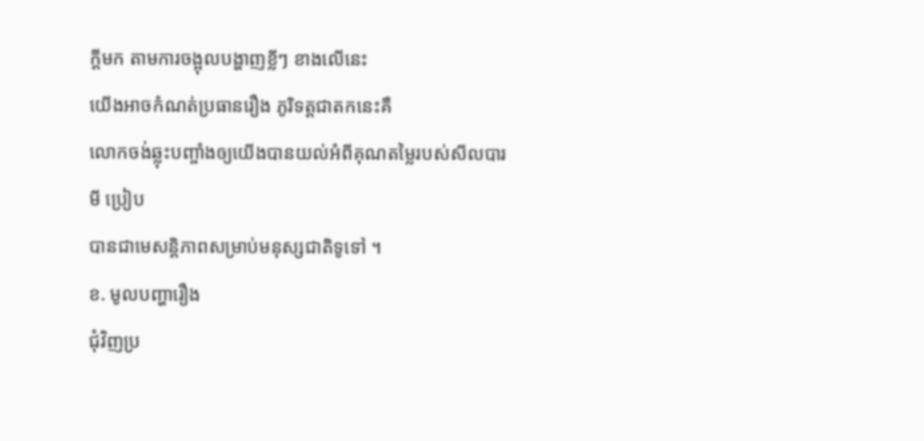ក្តីមក តាមការចង្អុលបង្ហាញខ្លីៗ ខាងលើនេះ
យើងអាចកំណត់ប្រធានរឿង ភូរិទត្តជាតកនេះគឺ
លោកចង់ឆ្លុះបញ្ចាំងឲ្យយើងបានយល់អំពីគុណតម្លៃរបស់សីលបារមី ប្រៀប
បានជាមេសន្តិភាពសម្រាប់មនុស្សជាតិទូទៅ ។
ខ. មូលបញ្ហារឿង
ជុំវិញប្រ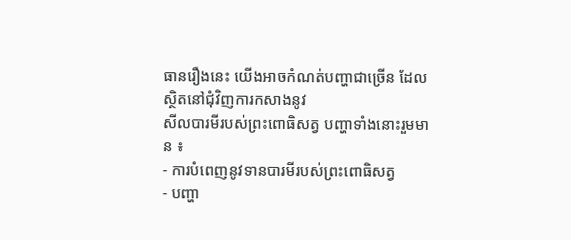ធានរឿងនេះ យើងអាចកំណត់បញ្ហាជាច្រើន ដែលស្ថិតនៅជុំវិញការកសាងនូវ
សីលបារមីរបស់ព្រះពោធិសត្វ បញ្ហាទាំងនោះរួមមាន ៖
- ការបំពេញនូវទានបារមីរបស់ព្រះពោធិសត្វ
- បញ្ហា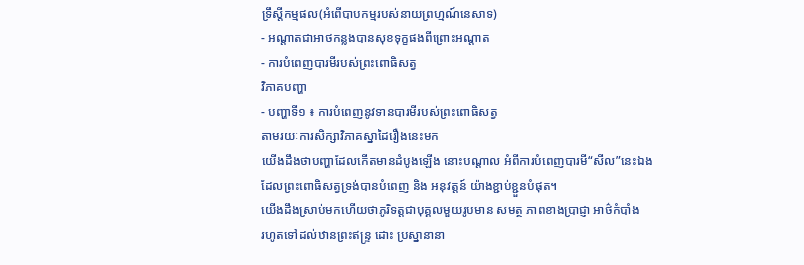ទ្រឹស្តីកម្មផល(អំពើបាបកម្មរបស់នាយព្រហ្មណ៍នេសាទ)
- អណ្តាតជាអាថកន្លងបានសុខទុក្ខផងពីព្រោះអណ្តាត
- ការបំពេញបារមីរបស់ព្រះពោធិសត្វ
វិភាគបញ្ហា
- បញ្ហាទី១ ៖ ការបំពេញនូវទានបារមីរបស់ព្រះពោធិសត្វ
តាមរយៈការសិក្សាវិភាគស្នាដៃរឿងនេះមក
យើងដឹងថាបញ្ហាដែលកើតមានដំបូងឡើង នោះបណ្តាល អំពីការបំពេញបារមី“សីល”នេះឯង
ដែលព្រះពោធិសត្វទ្រង់បានបំពេញ និង អនុវត្តន៍ យ៉ាងខ្ជាប់ខ្ជួនបំផុត។
យើងដឹងស្រាប់មកហើយថាភូរិទត្តជាបុគ្គលមួយរូបមាន សមត្ថ ភាពខាងប្រាជ្ញា អាថ៌កំបាំង
រហូតទៅដល់ឋានព្រះឥន្រ្ទ ដោះ ប្រស្នានានា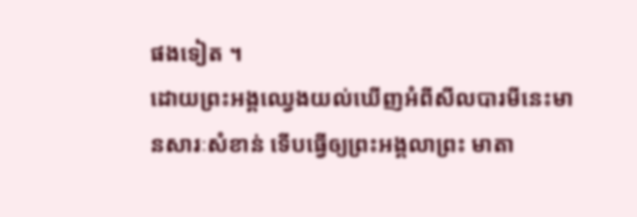ផងទៀត ។
ដោយព្រះអង្គឈ្វេងយល់ឃើញអំពីសីលបារមីនេះមានសារៈសំខាន់ ទើបធ្វើឲ្យព្រះអង្គលាព្រះ មាតា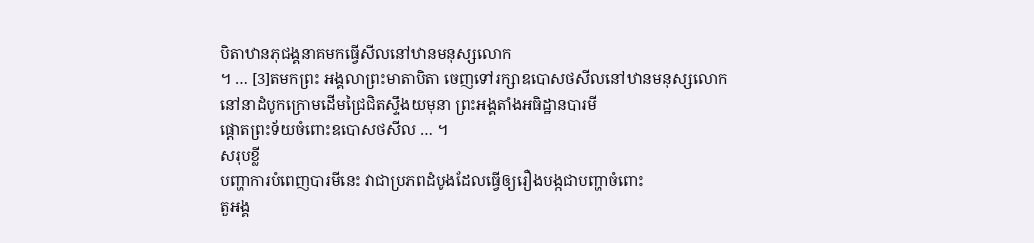បិតាឋានភុជង្គនាគមកធ្វើសីលនៅឋានមនុស្សលោក
។ … [3]តមកព្រះ អង្គលាព្រះមាតាបិតា ចេញទៅរក្សាឧបោសថសីលនៅឋានមនុស្សលោក
នៅនាដំបូកក្រោមដើមជ្រៃជិតស្ទឹងយមុនា ព្រះអង្គតាំងអធិដ្ឋានបារមី
ផ្តោតព្រះទ័យចំពោះឧបោសថសីល … ។
សរុបខ្លី
បញ្ហាការបំពេញបារមីនេះ វាជាប្រភពដំបូងដែលធ្វើឲ្យរឿងបង្កជាបញ្ហាចំពោះ
តួអង្គ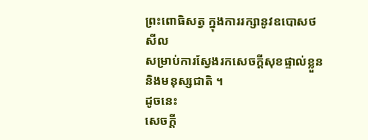ព្រះពោធិសត្វ ក្នុងការរក្សានូវឧបោសថសីល
សម្រាប់ការស្វែងរកសេចក្តីសុខផ្ទាល់ខ្លួន និងមនុស្សជាតិ ។
ដូចនេះ
សេចក្តី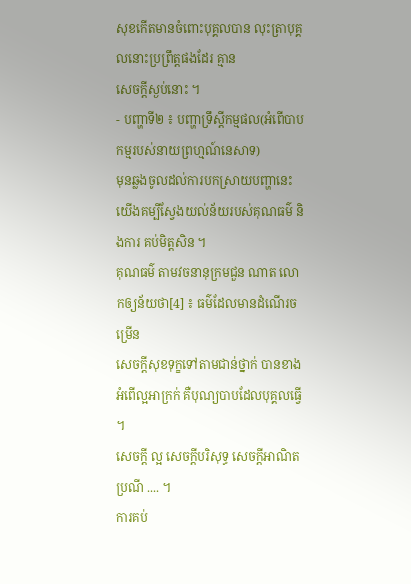សុខកើតមានចំពោះបុគ្គលបាន លុះត្រាបុគ្គលនោះប្រព្រឹត្តផងដែរ គ្មាន
សេចក្តីស្ងប់នោះ ។
- បញ្ហាទី២ ៖ បញ្ហាទ្រឹស្តីកម្មផល(អំពើបាបកម្មរបស់នាយព្រហ្មណ៍នេសាទ)
មុនឆ្លងចូលដល់ការបកស្រាយបញ្ហានេះ
យើងគម្បីស្វែងយល់ន័យរបស់គុណធម៌ និងការ គប់មិត្តសិន ។
គុណធម៌ តាមវចនានុក្រមជួន ណាត លោកឲ្យន័យថា[4] ៖ ធម៌ដែលមានដំណើរចម្រើន
សេចក្តីសុខទុក្ខទៅតាមជាន់ថ្នាក់ បានខាងអំពើល្អអាក្រក់ គឺបុណ្យបាបដែលបុគ្គលធ្វើ ។
សេចក្តី ល្អ សេចក្តីបរិសុទ្ធ សេចក្តីអាណិត ប្រណី .... ។
ការគប់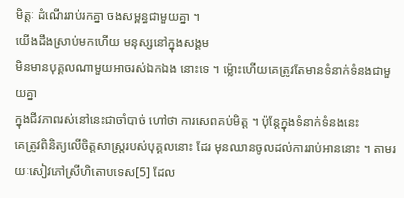មិត្តៈ ដំណើររាប់រកគ្នា ចងសម្ពន្ធជាមួយគ្នា ។
យើងដឹងស្រាប់មកហើយ មនុស្សនៅក្នុងសង្គម
មិនមានបុគ្គលណាមួយអាចរស់ឯកឯង នោះទេ ។ ម៉្លោះហើយគេត្រូវតែមានទំនាក់ទំនងជាមួយគ្នា
ក្នុងជីវភាពរស់នៅនេះជាចាំបាច់ ហៅថា ការសេពគប់មិត្ត ។ ប៉ុន្តែក្នុងទំនាក់ទំនងនេះ
គេត្រូវពិនិត្យលើចិត្តសាស្រ្តរបស់បុគ្គលនោះ ដែរ មុនឈានចូលដល់ការរាប់អាននោះ ។ តាមរយៈសៀវភៅស្រីហិតោបទេស[5] ដែល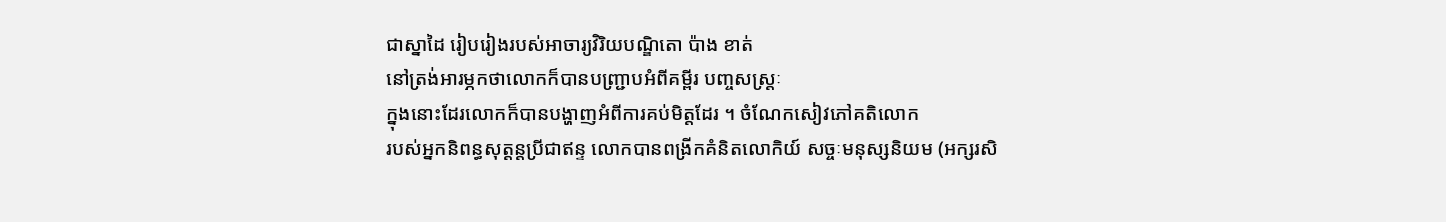ជាស្នាដៃ រៀបរៀងរបស់អាចារ្យវិរិយបណ្ឌិតោ ប៉ាង ខាត់
នៅត្រង់អារម្ភកថាលោកក៏បានបញ្ជ្រាបអំពីគម្ពីរ បញ្ចសស្រ្តៈ
ក្នុងនោះដែរលោកក៏បានបង្ហាញអំពីការគប់មិត្តដែរ ។ ចំណែកសៀវភៅគតិលោក
របស់អ្នកនិពន្ធសុត្តន្តប្រីជាឥន្ទ លោកបានពង្រីកគំនិតលោកិយ៍ សច្ចៈមនុស្សនិយម (អក្សរសិ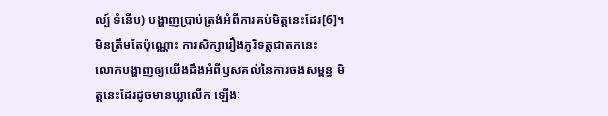ល្ប៍ ទំនើប) បង្ហាញប្រាប់ត្រង់អំពីការគប់មិត្តនេះដែរ[6]។ មិនត្រឹមតែប៉ុណ្ណោះ ការសិក្សារឿងភូរិទត្តជាតកនេះ
លោកបង្ហាញឲ្យយើងដឹងអំពីឫសគល់នៃការចងសម្ពន្ធ មិត្តនេះដែរដូចមានឃ្លាលើក ឡើងៈ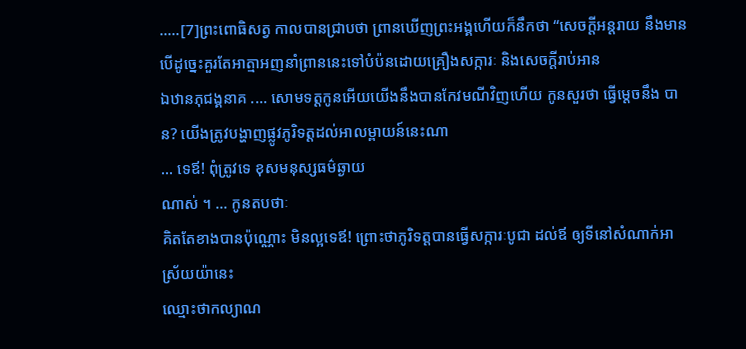.....[7]ព្រះពោធិសត្វ កាលបានជ្រាបថា ព្រានឃើញព្រះអង្គហើយក៏នឹកថា “សេចក្តីអន្តរាយ នឹងមាន
បើដូច្នេះគួរតែអាត្មាអញនាំព្រាននេះទៅបំប៉នដោយគ្រឿងសក្ការៈ និងសេចក្តីរាប់អាន
ឯឋានភុជង្គនាគ .... សោមទត្តកូនអើយយើងនឹងបានកែវមណីវិញហើយ កូនសួរថា ធ្វើម្តេចនឹង បាន? យើងត្រូវបង្ហាញផ្លូវភូរិទត្តដល់អាលម្ពាយន៍នេះណា
... ទេឪ! ពុំត្រូវទេ ខុសមនុស្សធម៌ឆ្ងាយ
ណាស់ ។ ... កូនតបថាៈ
គិតតែខាងបានប៉ុណ្ណោះ មិនល្អទេឪ! ព្រោះថាភូរិទត្តបានធ្វើសក្ការៈបូជា ដល់ឪ ឲ្យទីនៅសំណាក់អាស្រ័យយ៉ានេះ
ឈ្មោះថាកល្យាណ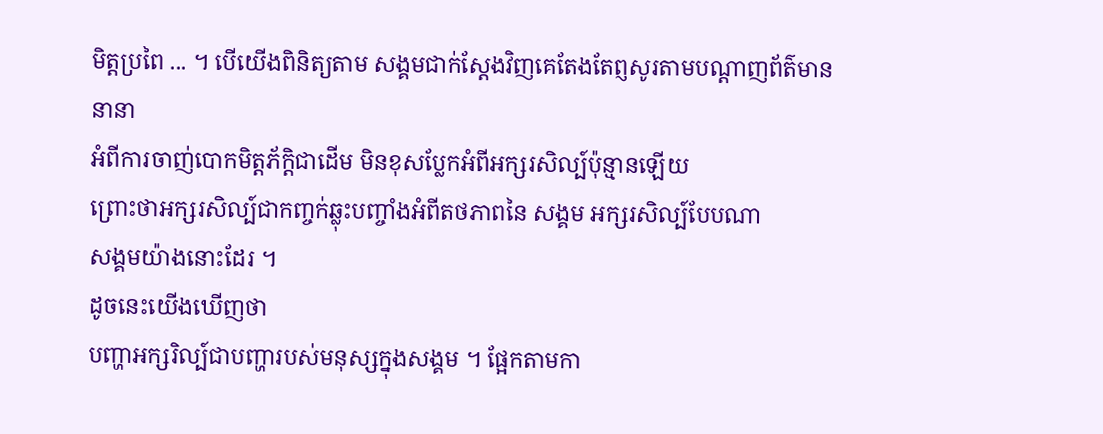មិត្តប្រពៃ ... ។ បើយើងពិនិត្យតាម សង្គមជាក់ស្តែងវិញគេតែងតែព្ញសូរតាមបណ្តាញព័ត៌មាននានា
អំពីការចាញ់បោកមិត្តភ័ក្តិជាដើម មិនខុសប្លែកអំពីអក្សរសិល្ប៍ប៉ុន្មានឡើយ
ព្រោះថាអក្សរសិល្ប៍ជាកញ្ចក់ឆ្លុះបញ្ចាំងអំពីតថភាពនៃ សង្គម អក្សរសិល្ប៍បែបណា
សង្គមយ៉ាងនោះដែរ ។
ដូចនេះយើងឃើញថា
បញ្ហាអក្សរិល្ប៍ជាបញ្ហារបស់មនុស្សក្នុងសង្គម ។ ផ្អែកតាមកា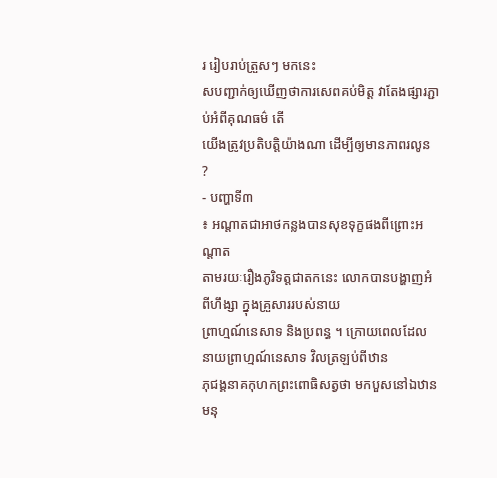រ រៀបរាប់ត្រួសៗ មកនេះ
សបញ្ជាក់ឲ្យឃើញថាការសេពគប់មិត្ត វាតែងផ្សារភ្ជាប់អំពីគុណធម៌ តើ
យើងត្រូវប្រតិបតិ្តយ៉ាងណា ដើម្បីឲ្យមានភាពរលូន ?
- បញ្ហាទី៣
៖ អណ្តាតជាអាថកន្លងបានសុខទុក្ខផងពីព្រោះអណ្តាត
តាមរយៈរឿងភូរិទត្តជាតកនេះ លោកបានបង្ហាញអំពីហឹង្សា ក្នុងគ្រួសាររបស់នាយ
ព្រាហ្មណ៍នេសាទ និងប្រពន្ធ ។ ក្រោយពេលដែលនាយព្រាហ្មណ៍នេសាទ វិលត្រឡប់ពីឋាន
ភុជង្គនាគកុហកព្រះពោធិសត្វថា មកបួសនៅឯឋានមនុ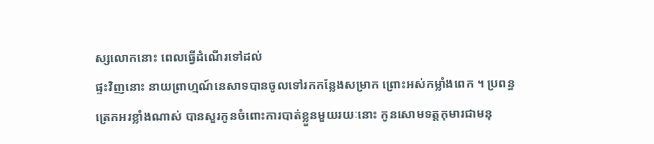ស្សលោកនោះ ពេលធ្វើដំណើរទៅដល់
ផ្ទះវិញនោះ នាយព្រាហ្មណ៍នេសាទបានចូលទៅរកកន្លែងសម្រាក ព្រោះអស់កម្លាំងពេក ។ ប្រពន្ធ
ត្រេកអរខ្លាំងណាស់ បានសួរកូនចំពោះការបាត់ខ្លួនមួយរយៈនោះ កូនសោមទត្តកុមារជាមនុ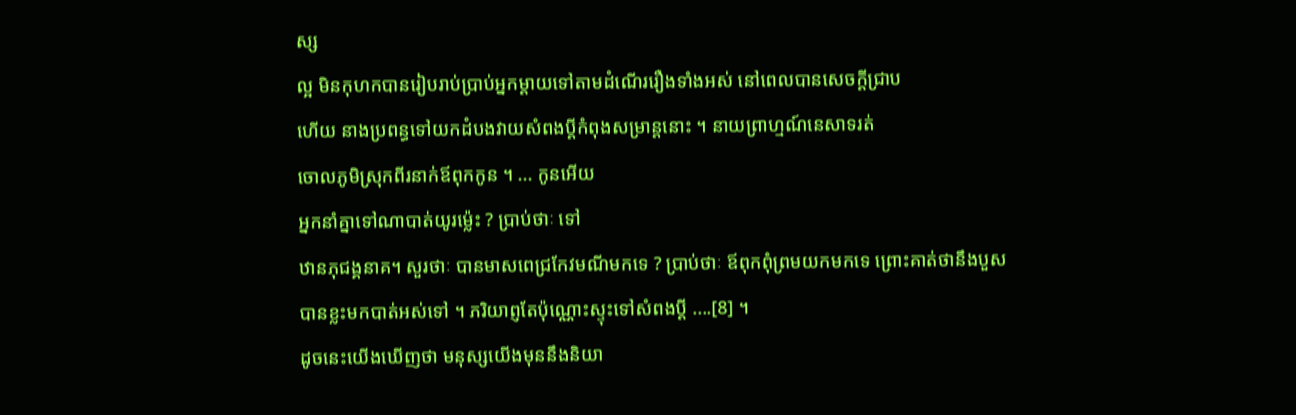ស្ស
ល្អ មិនកុហកបានរៀបរាប់ប្រាប់អ្នកម្តាយទៅតាមដំណើររឿងទាំងអស់ នៅពេលបានសេចក្តីជ្រាប
ហើយ នាងប្រពន្ធទៅយកដំបងវាយសំពងប្តីកំពុងសម្រាន្តនោះ ។ នាយព្រាហ្មណ៍នេសាទរត់
ចោលភូមិស្រុកពីរនាក់ឪពុកកូន ។ ... កូនអើយ
អ្នកនាំគ្នាទៅណាបាត់យូរម៉្លេះ ? ប្រាប់ថាៈ ទៅ
ឋានភុជង្គនាគ។ សួរថាៈ បានមាសពេជ្រកែវមណីមកទេ ? ប្រាប់ថាៈ ឪពុកពុំព្រមយកមកទេ ព្រោះគាត់ថានឹងបួស
បានខ្លះមកបាត់អស់ទៅ ។ ភរិយាព្ញតែប៉ុណ្ណោះស្ទុះទៅសំពងប្តី ....[8] ។
ដូចនេះយើងឃើញថា មនុស្សយើងមុននឹងនិយា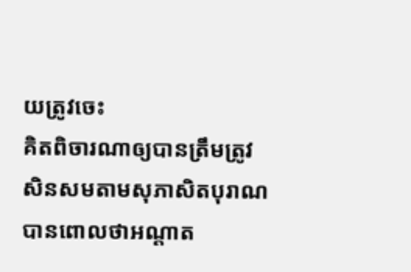យត្រូវចេះ
គិតពិចារណាឲ្យបានត្រឹមត្រូវ សិនសមតាមសុភាសិតបុរាណ
បានពោលថាអណ្តាត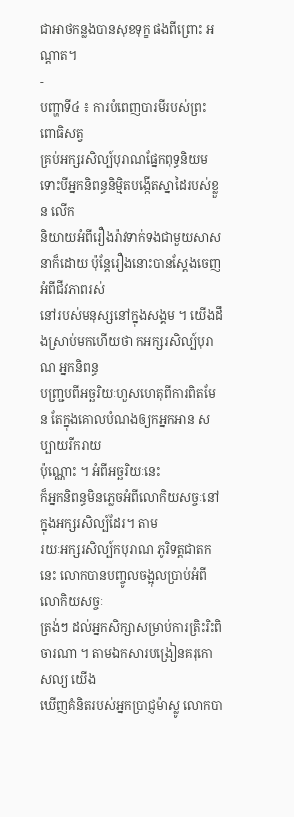ជាអាថកន្លងបានសុខទុក្ខ ផងពីព្រោះ អណ្តាត។
-
បញ្ហាទី៤ ៖ ការបំពេញបារមីរបស់ព្រះពោធិសត្វ
គ្រប់អក្សរសិល្ប៍បុរាណផ្នែកពុទ្ធនិយម
ទោះបីអ្នកនិពន្ធនិមិ្មតបង្កើតស្នាដៃរបស់ខ្លួន លើក
និយាយអំពីរឿងរ៉ាវទាក់ទងជាមួយសាសនាក៏ដោយ ប៉ុន្តែរឿងនោះបានស្តែងចេញអំពីជីវភាពរស់
នៅរបស់មនុស្សនៅក្នុងសង្គម ។ យើងដឹងស្រាប់មកហើយថា កអក្សរសិល្ប៍បុរាណ អ្នកនិពន្ធ
បញ្ជ្របពីអច្ឆរិយៈហួសហេតុពីការពិតមែន តែក្នុងគោលបំណងឲ្យកអ្នកអាន សប្បាយរីករាយ
ប៉ុណ្ណោះ ។ អំពីអច្ឆរិយៈនេះ
ក៏អ្នកនិពន្ធមិនភ្លេចអំពីលោកិយសច្ចៈនៅក្នុងអក្សរសិល្ប៍ដែរ។ តាម
រយៈអក្សរសិល្ប៍កបុរាណ ភូរិទត្តជាតកនេះ លោកបានបញ្ចូលចង្អុលប្រាប់អំពីលោកិយសច្ចៈ
ត្រង់ៗ ដល់អ្នកសិក្សាសម្រាប់ការត្រិះរិះពិចារណា ។ តាមឯកសារបង្រៀនគរុកោសល្យ យើង
ឃើញគំនិតរបស់អ្នកប្រាជ្ញម៉ាស្លូ លោកបា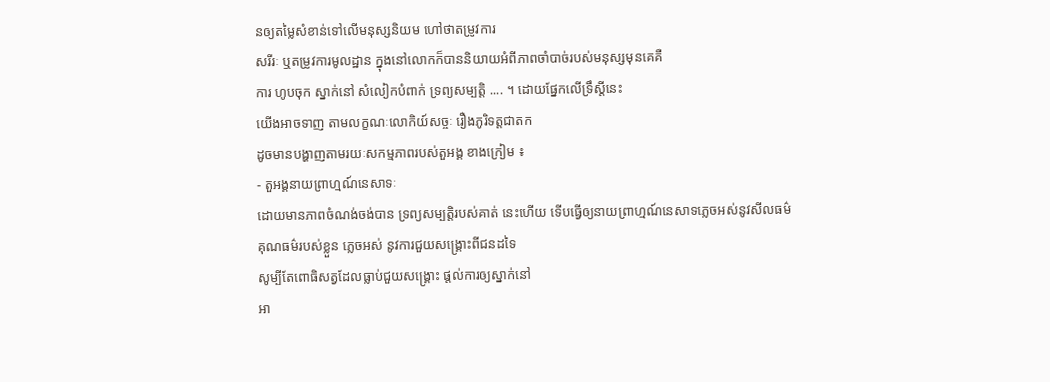នឲ្យតម្លៃសំខាន់ទៅលើមនុស្សនិយម ហៅថាតម្រូវការ
សរីរៈ ឬតម្រូវការមូលដ្ឋាន ក្នុងនៅលោកក៏បាននិយាយអំពីភាពចាំបាច់របស់មនុស្សមុនគេគឺ
ការ ហូបចុក ស្នាក់នៅ សំលៀកបំពាក់ ទ្រព្យសម្បត្តិ .... ។ ដោយផ្នែកលើទ្រឹស្តីនេះ
យើងអាចទាញ តាមលក្ខណៈលោកិយ៍សច្ចៈ រឿងភូរិទត្តជាតក
ដូចមានបង្ហាញតាមរយៈសកម្មភាពរបស់តួអង្គ ខាងក្រៀម ៖
- តួអង្គនាយព្រាហ្មណ៍នេសាទៈ
ដោយមានភាពចំណង់ចង់បាន ទ្រព្យសម្បតិ្តរបស់គាត់ នេះហើយ ទើបធ្វើឲ្យនាយព្រាហ្មណ៍នេសាទភ្លេចអស់នូវសីលធម៌
គុណធម៌របស់ខ្លួន ភ្លេចអស់ នូវការជួយសង្គ្រោះពីជនដទៃ
សូម្បីតែពោធិសត្វដែលធ្លាប់ជួយសង្រ្គោះ ផ្តល់ការឲ្យស្នាក់នៅ
អា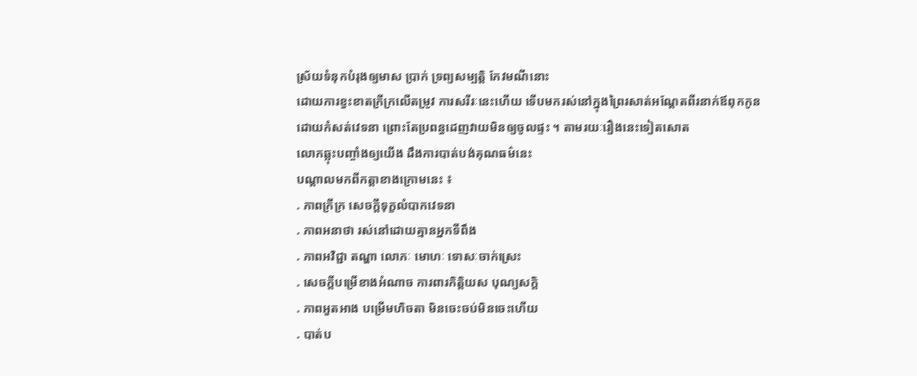ស្រ័យទំនុកបំរុងឲ្យមាស ប្រាក់ ទ្រព្យសម្បតិ្ត កែវមណីនោះ
ដោយការខ្វះខាតក្រីក្រលើតម្រូវ ការសរីរៈនេះហើយ ទើបមករស់នៅក្នុងព្រៃរសាត់អណ្តែតពីរនាក់ឪពុកកូន
ដោយកំសត់វេទនា ព្រោះតែប្រពន្ធដេញវាយមិនឲ្យចូលផ្ទះ ។ តាមរយៈរឿងនេះទៀតសោត
លោកឆ្លុះបញ្ចាំងឲ្យយើង ដឹងការបាត់បង់គុណធម៌នេះ
បណ្តាលមកពីកត្តាខាងក្រោមនេះ ៖
. ភាពក្រីក្រ សេចក្តីទុក្ខលំបាកវេទនា
. ភាពអនាថា រស់នៅដោយគ្មានអ្នកទីពឹង
. ភាពអវិជ្ជា តណ្ហា លោភៈ មោហៈ ទោសៈចាក់ស្រេះ
. សេចក្តីបម្រើខាងអំណាច ការពារកិត្តិយស បុណ្យសក្តិ
. ភាពអួតអាង បម្រើមហិចតា មិនចេះចប់មិនចេះហើយ
. បាត់ប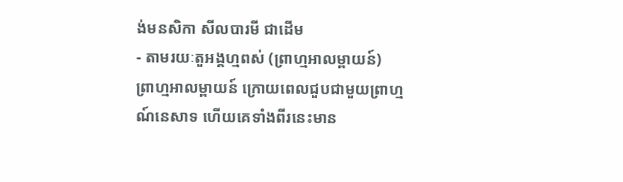ង់មនសិកា សីលបារមី ជាដើម
- តាមរយៈតួអង្គហ្មពស់ (ព្រាហ្មអាលម្ពាយន៍)
ព្រាហ្មអាលម្ពាយន៍ ក្រោយពេលជួបជាមួយព្រាហ្មណ៍នេសាទ ហើយគេទាំងពីរនេះមាន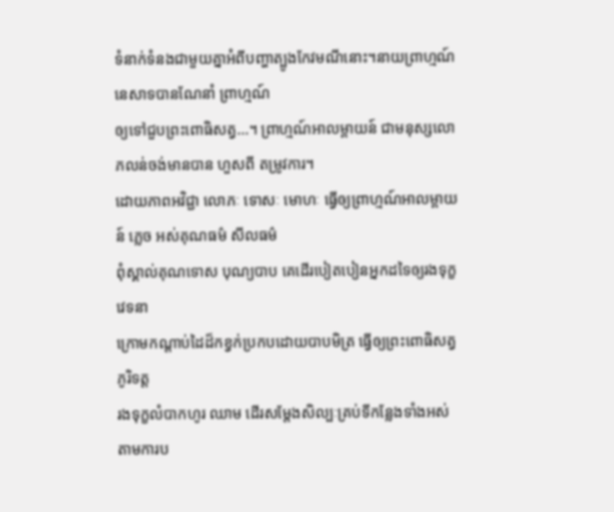ទំនាក់ទំនងជាមួយគ្នាអំពីបញ្ហាត្បូងកែវមណីនោះ។នាយព្រាហ្មណ៍នេសាទបានណែនាំ ព្រាហ្មណ៍
ឲ្យទៅជួបព្រះពោធិសត្វ...។ ព្រាហ្មណ៍អាលម្ពាយន៍ ជាមនុស្សលោភលន់ចង់មានបាន ហួសពី តម្រូវការ។
ដោយភាពអវិជ្ជា លោភៈ ទោសៈ មោហៈ ធ្វើឲ្យព្រាហ្មណ៍អាលម្ពាយន៍ ភ្លេច អស់គុណធម៌ សីលធម៌
ពុំស្គាល់គុណទោស បុណ្យបាប គេដើរបៀតបៀនអ្នកដទៃឲ្យរងទុក្ខវេទនា
ក្រោមកណ្តាប់ដៃដ៏កខ្វក់ប្រកបដោយបាបមិត្រ ធ្វើឲ្យព្រះពោធិសត្វភូរិទត្ត
រងទុក្ខលំបាកហូរ ឈាម ដើរសម្តែងសិល្បៈគ្រប់ទីកន្លែងទាំងអស់
តាមការប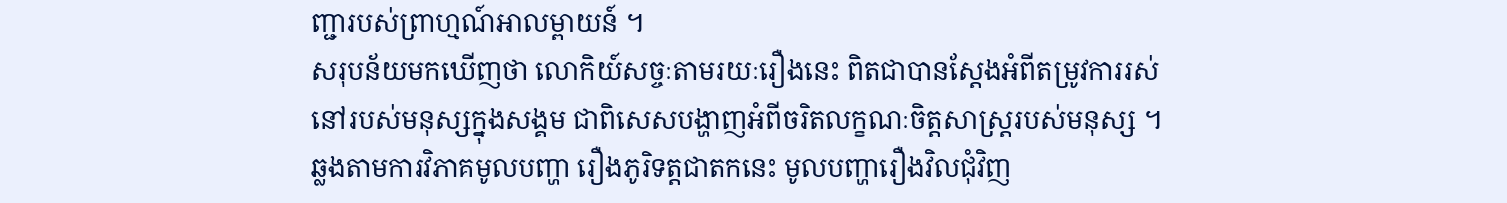ញ្ជារបស់ព្រាហ្មណ៍អាលម្ពាយន៍ ។
សរុបន័យមកឃើញថា លោកិយ៍សច្ចៈតាមរយៈរឿងនេះ ពិតជាបានស្តែងអំពីតម្រូវការរស់
នៅរបស់មនុស្សក្នុងសង្គម ជាពិសេសបង្ហាញអំពីចរិតលក្ខណៈចិត្តសាស្រ្តរបស់មនុស្ស ។
ឆ្លងតាមការវិភាគមូលបញ្ហា រឿងភូរិទត្តជាតកនេះ មូលបញ្ហារឿងវិលជុំវិញ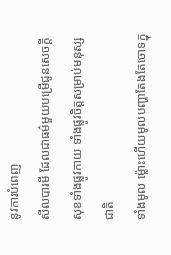នូវការបំពេញ
សីលបារមី ដែលជាធម៌មួយបម្រើជូនសេចក្តីសុខទាំងផ្លូវកាយ ទាំងផ្លូវចិត្តសម្រាប់មនុស្សជាតិ
ទាំងមូល ម៉្លោះហើយមូលបញ្ហាតែងតែចោទក្នុ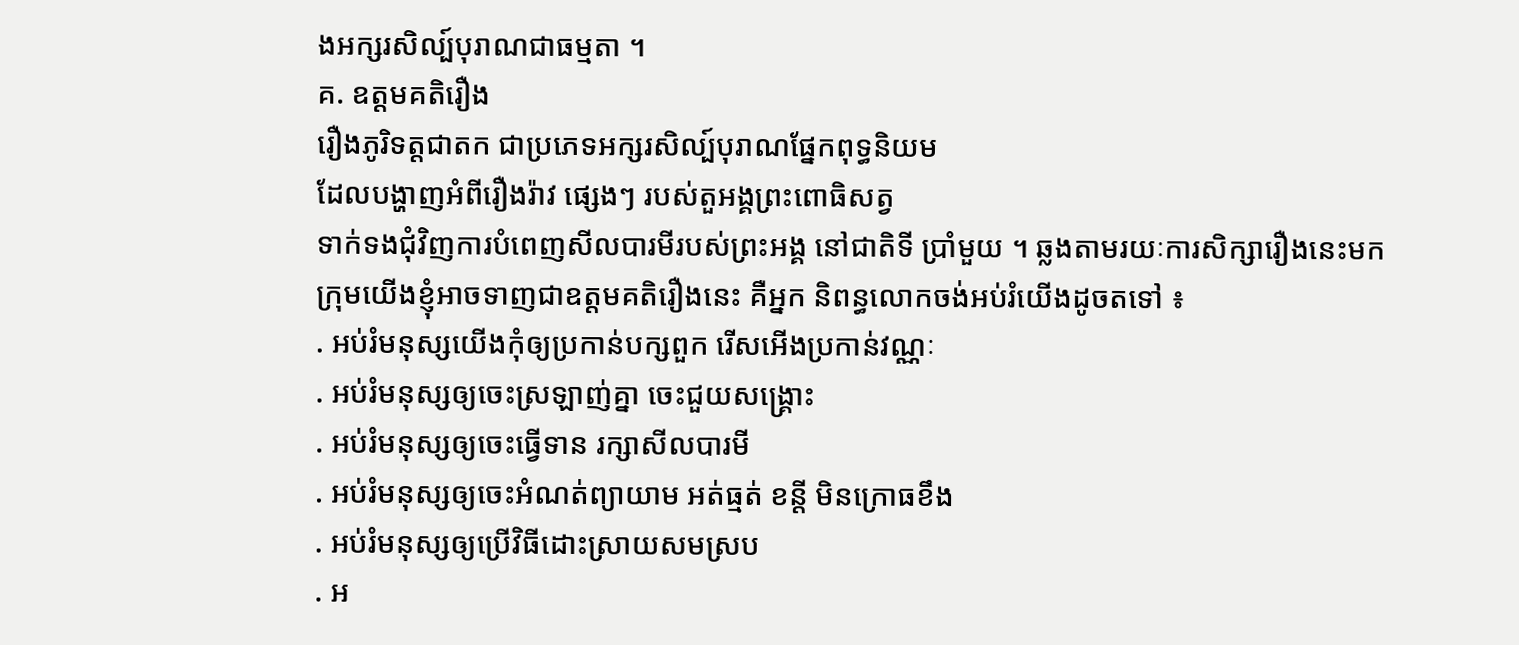ងអក្សរសិល្ប៍បុរាណជាធម្មតា ។
គ. ឧត្តមគតិរឿង
រឿងភូរិទត្តជាតក ជាប្រភេទអក្សរសិល្ប៍បុរាណផ្នែកពុទ្ធនិយម
ដែលបង្ហាញអំពីរឿងរ៉ាវ ផ្សេងៗ របស់តួអង្គព្រះពោធិសត្វ
ទាក់ទងជុំវិញការបំពេញសីលបារមីរបស់ព្រះអង្គ នៅជាតិទី ប្រាំមួយ ។ ឆ្លងតាមរយៈការសិក្សារឿងនេះមក
ក្រុមយើងខ្ញុំអាចទាញជាឧត្តមគតិរឿងនេះ គឺអ្នក និពន្ធលោកចង់អប់រំយើងដូចតទៅ ៖
. អប់រំមនុស្សយើងកុំឲ្យប្រកាន់បក្សពួក រើសអើងប្រកាន់វណ្ណៈ
. អប់រំមនុស្សឲ្យចេះស្រឡាញ់គ្នា ចេះជួយសង្រ្គោះ
. អប់រំមនុស្សឲ្យចេះធ្វើទាន រក្សាសីលបារមី
. អប់រំមនុស្សឲ្យចេះអំណត់ព្យាយាម អត់ធ្មត់ ខន្តី មិនក្រោធខឹង
. អប់រំមនុស្សឲ្យប្រើវិធីដោះស្រាយសមស្រប
. អ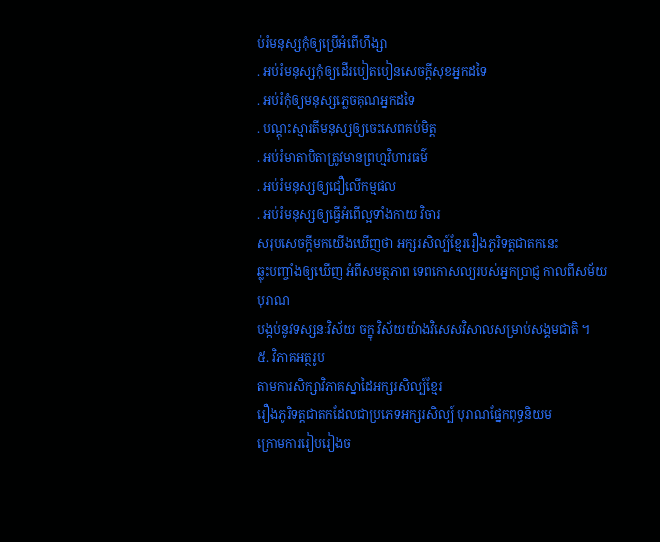ប់រំមនុស្សកុំឲ្យប្រើអំពើហឹង្សា
. អប់រំមនុស្សកុំឲ្យដើរបៀតបៀនសេចក្តីសុខអ្នកដទៃ
. អប់រំកុំឲ្យមនុស្សភ្លេចគុណអ្នកដទៃ
. បណ្តុះស្មារតីមនុស្សឲ្យចេះសេពគប់មិត្ត
. អប់រំមាតាបិតាត្រូវមានព្រហ្មវិហារធម៌
. អប់រំមនុស្សឲ្យជឿលើកម្មផល
. អប់រំមនុស្សឲ្យធ្វើអំពើល្អទាំងកាយ វិចារ
សរុបសេចក្តីមកយើងឃើញថា អក្សរសិល្ប៍ខ្មែររឿងភូរិទត្តជាតកនេះ
ឆ្លុះបញ្ចាំងឲ្យឃើញ អំពីសមត្ថភាព ទេពកោសល្យរបស់អ្នកប្រាជ្ញ កាលពីសម័យបុរាណ
បង្កប់នូវទស្សនៈវិស័យ ចក្ខុ វិស័យយ៉ាងវិសេសវិសាលសម្រាប់សង្គមជាតិ ។
៥. វិភាគអត្ថរូប
តាមការសិក្សាវិភាគស្នាដៃអក្សរសិល្ប៍ខ្មែរ
រឿងភូរិទត្តជាតកដែលជាប្រភេទអក្សរសិល្ប៍ បុរាណផ្នែកពុទ្ធនិយម
ក្រោមការរៀបរៀងច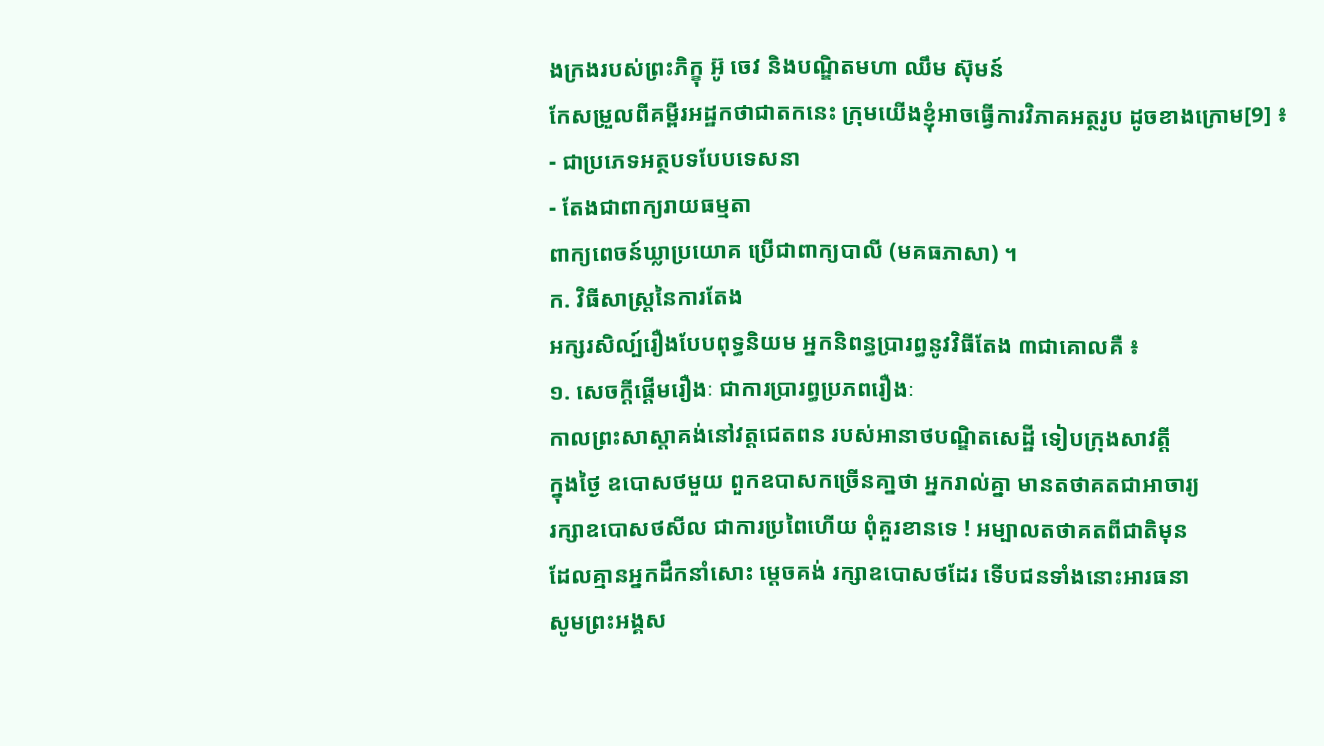ងក្រងរបស់ព្រះភិក្ខុ អ៊ូ ចេវ និងបណ្ឌិតមហា ឈឹម ស៊ុមន៍
កែសម្រួលពីគម្ពីរអដ្ឋកថាជាតកនេះ ក្រុមយើងខ្ញុំអាចធ្វើការវិភាគអត្ថរូប ដូចខាងក្រោម[9] ៖
- ជាប្រភេទអត្ថបទបែបទេសនា
- តែងជាពាក្យរាយធម្មតា
ពាក្យពេចន៍ឃ្លាប្រយោគ ប្រើជាពាក្យបាលី (មគធភាសា) ។
ក. វិធីសាស្រ្តនៃការតែង
អក្សរសិល្ប៍រឿងបែបពុទ្ធនិយម អ្នកនិពន្ធប្រារព្ធនូវវិធីតែង ៣ជាគោលគឺ ៖
១. សេចក្តីផ្តើមរឿងៈ ជាការប្រារព្ធប្រភពរឿងៈ
កាលព្រះសាស្តាគង់នៅវត្តជេតពន របស់អានាថបណ្ឌិតសេដ្ឋី ទៀបក្រុងសាវតី្ត
ក្នុងថ្ងៃ ឧបោសថមួយ ពួកឧបាសកច្រើនគា្នថា អ្នករាល់គ្នា មានតថាគតជាអាចារ្យ
រក្សាឧបោសថសីល ជាការប្រពៃហើយ ពុំគួរខានទេ ! អម្បាលតថាគតពីជាតិមុន
ដែលគ្មានអ្នកដឹកនាំសោះ ម្តេចគង់ រក្សាឧបោសថដែរ ទើបជនទាំងនោះអារធនា
សូមព្រះអង្គស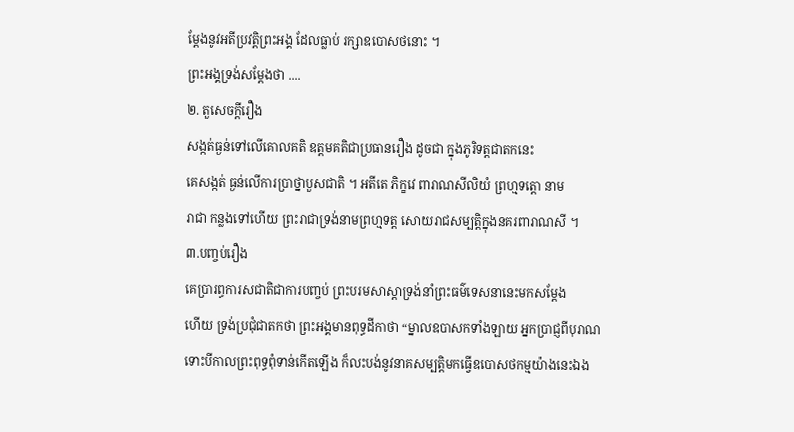ម្តែងនូវអតីប្រវត្តិព្រះអង្គ ដែលធ្លាប់ រក្សាឧបោសថនោះ ។
ព្រះអង្គទ្រង់សម្តែងថា ....
២. តួសេចក្តីរឿង
សង្កត់ធ្ងន់ទៅលើគោលគតិ ឧត្តមគតិជាប្រធានរឿង ដូចជា ក្នុងភូរិទត្តជាតកនេះ
គេសង្កត់ ធ្ងន់លើការប្រាថ្នាបួសជាតិ ។ អតីតេ ភិក្ខវេ ពារាណសីលិយំ ព្រហ្មទត្តោ នាម
រាជា កន្លងទៅហើយ ព្រះរាជាទ្រង់នាមព្រហ្មទត្ត សោយរាជសម្បតិ្តក្នុងនគរពារាណសី ។
៣.បញ្ចប់រឿង
គេប្រារព្ធការសជាតិជាការបញ្ចប់ ព្រះបរមសាស្តាទ្រង់នាំព្រះធម៌ទេសនានេះមកសម្តែង
ហើយ ទ្រង់ប្រជុំជាតកថា ព្រះអង្គមានពុទ្ធដីកាថា “ម្នាលឧបាសកទាំងឡាយ អ្នកប្រាជ្ញពីបុរាណ
ទោះបីកាលព្រះពុទ្ធពុំទាន់កើតឡើង ក៏លះបង់នូវនាគសម្បតិ្តមកធ្វើឧបោសថកម្មយ៉ាងនេះឯង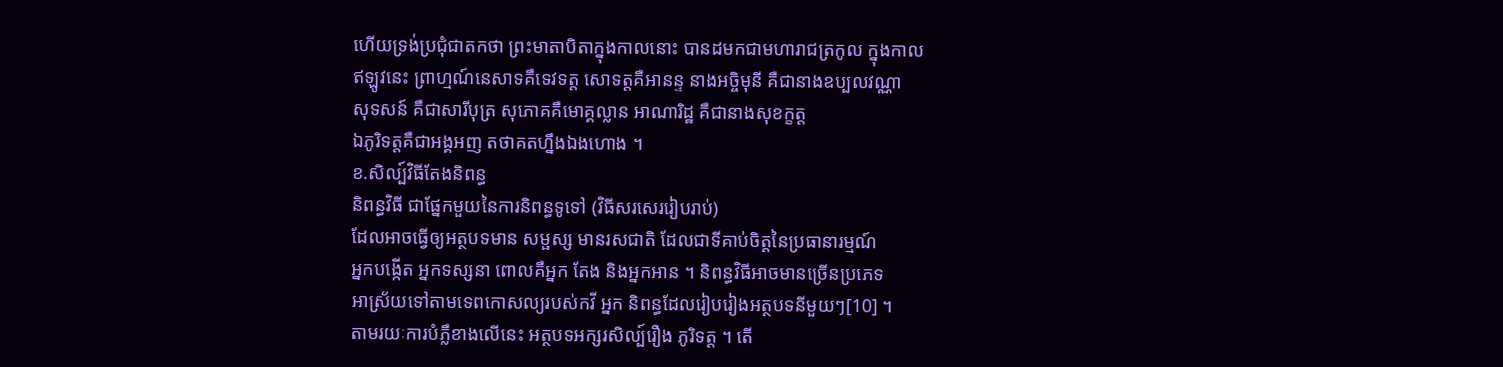ហើយទ្រង់ប្រជុំជាតកថា ព្រះមាតាបិតាក្នុងកាលនោះ បានដមកជាមហារាជត្រកូល ក្នុងកាល
ឥឡូវនេះ ព្រាហ្មណ៍នេសាទគឺទេវទត្ត សោទត្តគឺអានន្ទ នាងអច្ចិមុនី គឺជានាងឧប្បលវណ្ណា
សុទសន៍ គឺជាសារីបុត្រ សុភោគគឺមោគ្គល្លាន អាណារិដ្ឋ គឺជានាងសុខក្ខត្ត
ឯភូរិទត្តគឺជាអង្គអញ តថាគតហ្នឹងឯងហោង ។
ខ.សិល្ប៍វិធីតែងនិពន្ធ
និពន្ធវិធី ជាផ្នែកមួយនៃការនិពន្ធទូទៅ (វិធីសរសេររៀបរាប់)
ដែលអាចធ្វើឲ្យអត្ថបទមាន សម្ផស្ស មានរសជាតិ ដែលជាទីគាប់ចិត្តនៃប្រធានារម្មណ៍
អ្នកបង្កើត អ្នកទស្សនា ពោលគឺអ្នក តែង និងអ្នកអាន ។ និពន្ធវិធីអាចមានច្រើនប្រភេទ
អាស្រ័យទៅតាមទេពកោសល្យរបស់កវី អ្នក និពន្ធដែលរៀបរៀងអត្ថបទនីមួយៗ[10] ។
តាមរយៈការបំភ្លឺខាងលើនេះ អត្ថបទអក្សរសិល្ប៍រឿង ភូរិទត្ត ។ តើ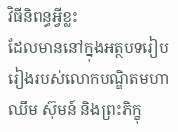វិធីនិពន្ធអ្វីខ្លះ
ដែលមាននៅក្នុងអត្ថបទរៀបរៀងរបស់លោកបណ្ឌិតមហាឈឹម ស៊ុមន៍ និងព្រះភិក្ខុ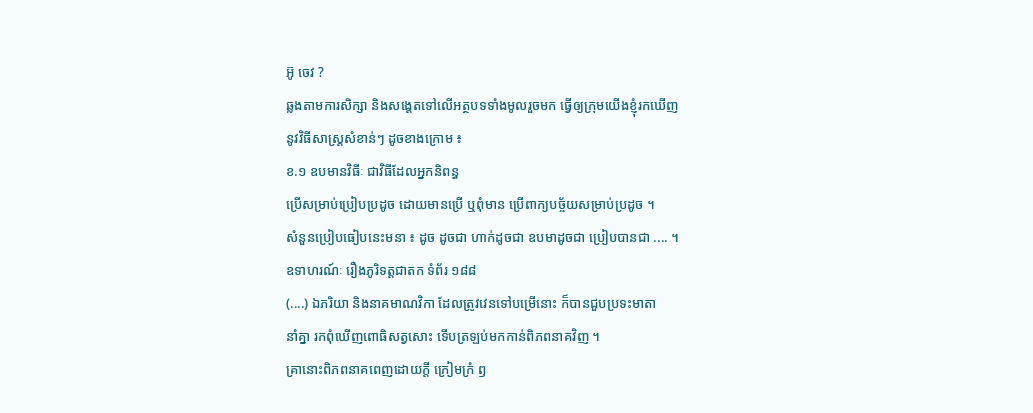អ៊ូ ចេវ ?
ឆ្លងតាមការសិក្សា និងសង្តេតទៅលើអត្ថបទទាំងមូលរួចមក ធ្វើឲ្យក្រុមយើងខ្ញុំរកឃើញ
នូវវិធីសាស្រ្តសំខាន់ៗ ដូចខាងក្រោម ៖
ខ.១ ឧបមានវិធីៈ ជាវិធីដែលអ្នកនិពន្ធ
ប្រើសម្រាប់ប្រៀបប្រដូច ដោយមានប្រើ ឬពុំមាន ប្រើពាក្យបច្ច័យសម្រាប់ប្រដូច ។
សំនួនប្រៀបធៀបនេះមនា ៖ ដូច ដូចជា ហាក់ដូចជា ឧបមាដូចជា ប្រៀបបានជា .... ។
ឧទាហរណ៍ៈ រឿងភូរិទត្តជាតក ទំព័រ ១៨៨
(....) ឯភរិយា និងនាគមាណវិកា ដែលត្រូវវេនទៅបម្រើនោះ ក៏បានជួបប្រទះមាតា
នាំគ្នា រកពុំឃើញពោធិសត្វសោះ ទើបត្រឡប់មកកាន់ពិភពនាគវិញ ។
គ្រានោះពិភពនាគពេញដោយក្តី ក្រៀមក្រំ ឭ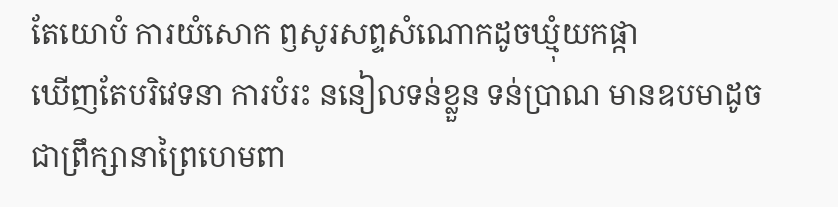តែយោបំ ការយំសោក ឭសូរសព្ទសំណោកដូចឃ្មុំយកផ្កា
ឃើញតែបរិវេទនា ការបំរះ ននៀលទន់ខ្លួន ទន់ប្រាណ មានឧបមាដូចជាព្រឹក្សានាព្រៃហេមពា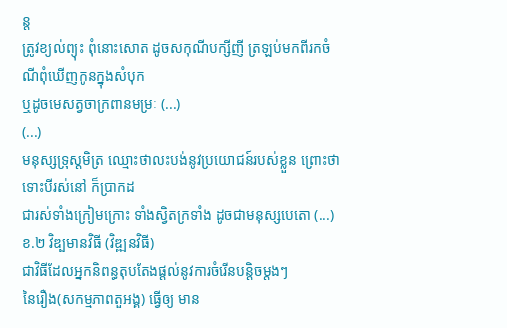ន្ត
ត្រូវខ្យល់ព្យុះ ពុំនោះសោត ដូចសកុណីបក្សីញី ត្រឡប់មកពីរកចំណីពុំឃើញកូនក្នុងសំបុក
ឬដូចមេសត្វចាក្រពានមម្រៈ (...)
(...)
មនុស្សទ្រុស្តមិត្រ ឈ្មោះថាលះបង់នូវប្រយោជន៍របស់ខ្លួន ព្រោះថាទោះបីរស់នៅ ក៏ប្រាកដ
ជារស់ទាំងក្រៀមក្រោះ ទាំងស្វិតក្រទាំង ដូចជាមនុស្សបេតោ (...)
ខ.២ វិឌ្បមានវិធី (វិឌ្ឍនវិធី)
ជាវិធីដែលអ្នកនិពន្ធតុបតែងផ្តល់នូវការចំរើនបន្តិចម្តងៗ
នៃរឿង(សកម្មភាពតួអង្គ) ធ្វើឲ្យ មាន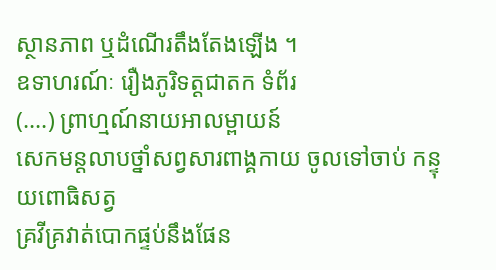ស្ថានភាព ឬដំណើរតឹងតែងឡើង ។
ឧទាហរណ៍ៈ រឿងភូរិទត្តជាតក ទំព័រ
(....) ព្រាហ្មណ៍នាយអាលម្ពាយន៍
សេកមន្តលាបថ្នាំសព្វសារពាង្គកាយ ចូលទៅចាប់ កន្ទុយពោធិសត្វ
គ្រវីគ្រវាត់បោកផ្ទប់នឹងផែន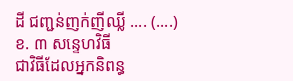ដី ជញ្ជន់ញក់ញីឈ្លី .... (....)
ខ. ៣ សន្ទេហវិធី
ជាវិធីដែលអ្នកនិពន្ធ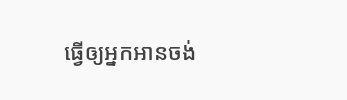ធ្វើឲ្យអ្នកអានចង់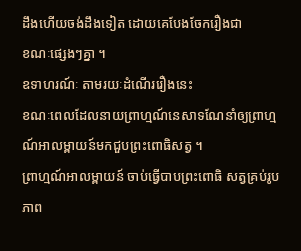ដឹងហើយចង់ដឹងទៀត ដោយគេបែងចែករឿងជា
ខណៈផ្សេងៗគ្នា ។
ឧទាហរណ៍ៈ តាមរយៈដំណើររឿងនេះ
ខណៈពេលដែលនាយព្រាហ្មណ៍នេសាទណែនាំឲ្យព្រាហ្មណ៍អាលម្ពាយន៍មកជួបព្រះពោធិសត្វ ។
ព្រាហ្មណ៍អាលម្ពាយន៍ ចាប់ធ្វើបាបព្រះពោធិ សត្វគ្រប់រូបភាព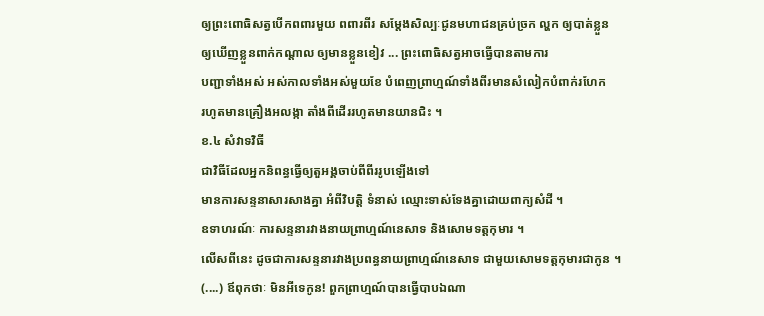ឲ្យព្រះពោធិសត្វបើកពពារមួយ ពពារពីរ សម្តែងសិល្បៈជូនមហាជនគ្រប់ច្រក ល្ហក ឲ្យបាត់ខ្លួន
ឲ្យឃើញខ្លួនពាក់កណ្តាល ឲ្យមានខ្លួនខៀវ ... ព្រះពោធិសត្វអាចធ្វើបានតាមការ
បញ្ជាទាំងអស់ អស់កាលទាំងអស់មួយខែ បំពេញព្រាហ្មណ៍ទាំងពីរមានសំលៀកបំពាក់រហែក
រហូតមានគ្រឿងអលង្កា តាំងពីដើររហូតមានយានជិះ ។
ខ.៤ សំវាទវិធី
ជាវិធីដែលអ្នកនិពន្ធធ្វើឲ្យតួអង្គចាប់ពីពីររូបឡើងទៅ
មានការសន្ទនាសារសាងគ្នា អំពីវិបតិ្ត ទំនាស់ ឈ្មោះទាស់ទែងគ្នាដោយពាក្យសំដី ។
ឧទាហរណ៍ៈ ការសន្ទនារវាងនាយព្រាហ្មណ៍នេសាទ និងសោមទត្តកុមារ ។
លើសពីនេះ ដូចជាការសន្ទនារវាងប្រពន្ធនាយព្រាហ្មណ៍នេសាទ ជាមួយសោមទត្តកុមារជាកូន ។
(....) ឪពុកថាៈ មិនអីទេកូន! ពួកព្រាហ្មណ៍បានធ្វើបាបឯណា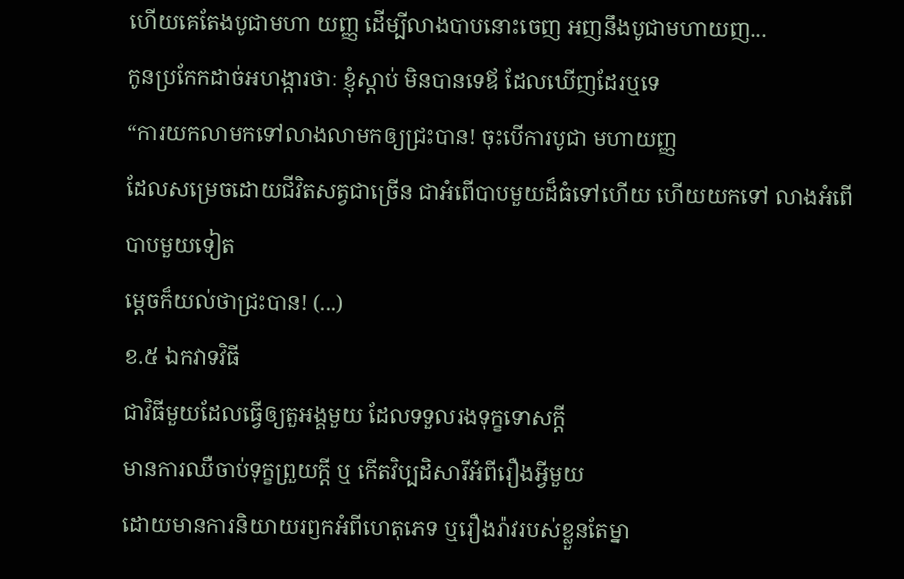ហើយគេតែងបូជាមហា យញ្ញ ដើម្បីលាងបាបនោះចេញ អញនឹងបូជាមហាយញ...
កូនប្រកែកដាច់អហង្ការថាៈ ខ្ញុំស្តាប់ មិនបានទេឪ ដែលឃើញដែរឬទេ
“ការយកលាមកទៅលាងលាមកឲ្យជ្រះបាន! ចុះបើការបូជា មហាយញ្ញ
ដែលសម្រេចដោយជីវិតសត្វជាច្រើន ជាអំពើបាបមួយដ៏ធំទៅហើយ ហើយយកទៅ លាងអំពើបាបមួយទៀត
ម្តេចក៏យល់ថាជ្រះបាន! (...)
ខ.៥ ឯកវាទវិធី
ជាវិធីមួយដែលធ្វើឲ្យតួអង្គមួយ ដែលទទួលរងទុក្ខទោសក្តី
មានការឈឺចាប់ទុក្ខព្រួយក្តី ឬ កើតវិប្បដិសារីអំពីរឿងអ្វីមួយ
ដោយមានការនិយាយរឭកអំពីហេតុភេទ ឬរឿងរ៉ាវរបស់ខ្លួនតែម្នា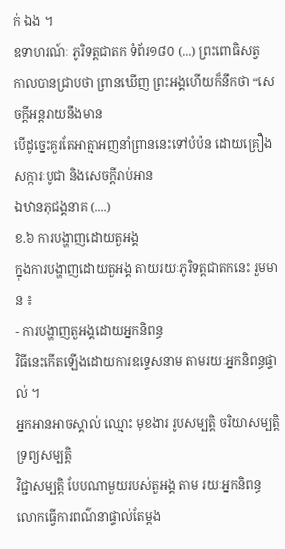ក់ ឯង ។
ឧទាហរណ៍ៈ ភូរិទត្តជាតក ទំព័រ១៨០ (...) ព្រះពោធិសត្វ
កាលបានជ្រាបថា ព្រានឃើញ ព្រះអង្គហើយក៏នឹកថា “សេចក្តីអន្តរាយនឹងមាន
បើដូច្នេះគួរតែអាត្មាអញនាំព្រាននេះទៅបំប៉ន ដោយគ្រឿងសក្ការៈបូជា និងសេចក្តីរាប់អាន
ឯឋានភុជង្គនាគ (....)
ខ.៦ ការបង្ហាញដោយតួអង្គ
ក្នុងការបង្ហាញដោយតួអង្គ តាយរយៈភូរិទត្តជាតកនេះ រួមមាន ៖
- ការបង្ហាញតួអង្គដោយអ្នកនិពន្ធ
វិធីនេះកើតឡើងដោយការឧទ្ទេសនាម តាមរយៈអ្នកនិពន្ធផ្ទាល់ ។
អ្នកអានអាចស្គាល់ ឈ្មោះ មុខងារ រូបសម្បតិ្ត ចរិយាសម្បតិ្ត ទ្រព្យសម្បតិ្ត
វិជ្ជាសម្បតិ្ត បែបណាមួយរបស់តួអង្គ តាម រយៈអ្នកនិពន្ធ លោកធ្វើការពណ៌នាផ្ទាល់តែម្តង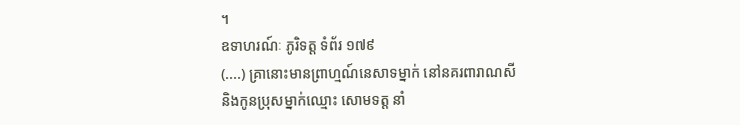។
ឧទាហរណ៍ៈ ភូរិទត្ត ទំព័រ ១៧៩
(....) គ្រានោះមានព្រាហ្មណ៍នេសាទម្នាក់ នៅនគរពារាណសី
និងកូនប្រុសម្នាក់ឈ្មោះ សោមទត្ត នាំ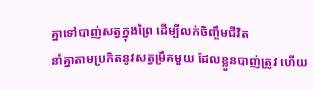គ្នាទៅបាញ់សត្វក្នុងព្រៃ ដើម្បីលក់ចិញ្ចឹមជីវិត
នាំគ្នាតាមប្រកិតនូវសត្វម្រឹគមួយ ដែលខ្លួនបាញ់ត្រូវ ហើយ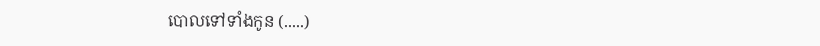បោលទៅទាំងកូន (.....)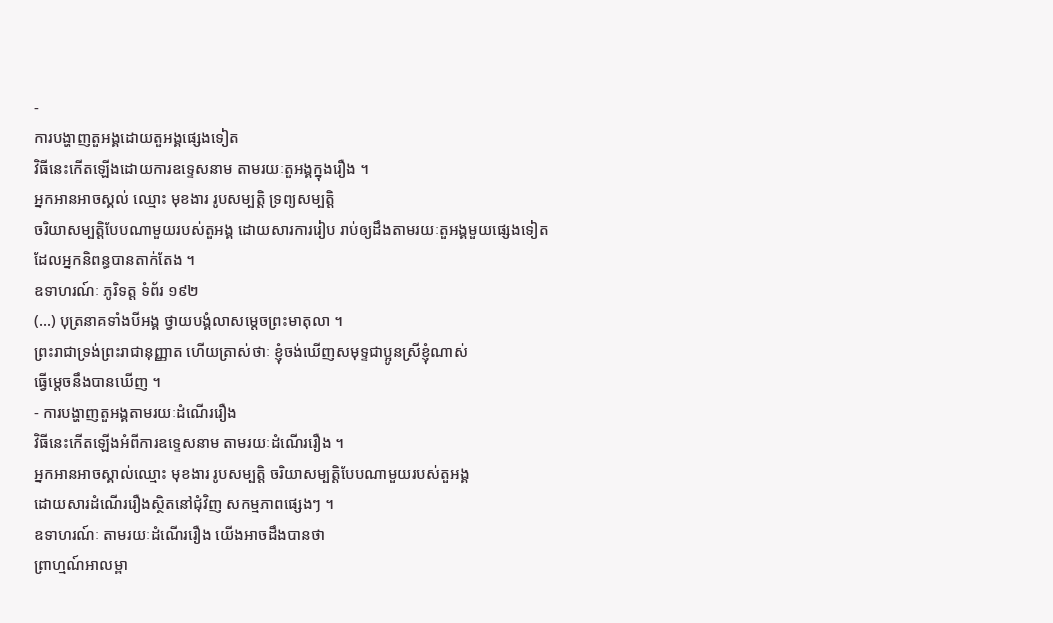-
ការបង្ហាញតួអង្គដោយតួអង្គផ្សេងទៀត
វិធីនេះកើតឡើងដោយការឧទ្ទេសនាម តាមរយៈតួអង្គក្នុងរឿង ។
អ្នកអានអាចស្គល់ ឈ្មោះ មុខងារ រូបសម្បតិ្ត ទ្រព្យសម្បតិ្ត
ចរិយាសម្បតិ្តបែបណាមួយរបស់តួអង្គ ដោយសារការរៀប រាប់ឲ្យដឹងតាមរយៈតួអង្គមួយផ្សេងទៀត
ដែលអ្នកនិពន្ធបានតាក់តែង ។
ឧទាហរណ៍ៈ ភូរិទត្ត ទំព័រ ១៩២
(...) បុត្រនាគទាំងបីអង្គ ថ្វាយបង្គំលាសម្តេចព្រះមាតុលា ។
ព្រះរាជាទ្រង់ព្រះរាជានុញ្ញាត ហើយត្រាស់ថាៈ ខ្ញុំចង់ឃើញសមុទ្ទជាប្អូនស្រីខ្ញុំណាស់
ធ្វើម្តេចនឹងបានឃើញ ។
- ការបង្ហាញតួអង្គតាមរយៈដំណើររឿង
វិធីនេះកើតឡើងអំពីការឧទ្ទេសនាម តាមរយៈដំណើររឿង ។
អ្នកអានអាចស្គាល់ឈ្មោះ មុខងារ រូបសម្បតិ្ត ចរិយាសម្បតិ្តបែបណាមួយរបស់តួអង្គ
ដោយសារដំណើររឿងស្ថិតនៅជុំវិញ សកម្មភាពផ្សេងៗ ។
ឧទាហរណ៍ៈ តាមរយៈដំណើររឿង យើងអាចដឹងបានថា
ព្រាហ្មណ៍អាលម្ពា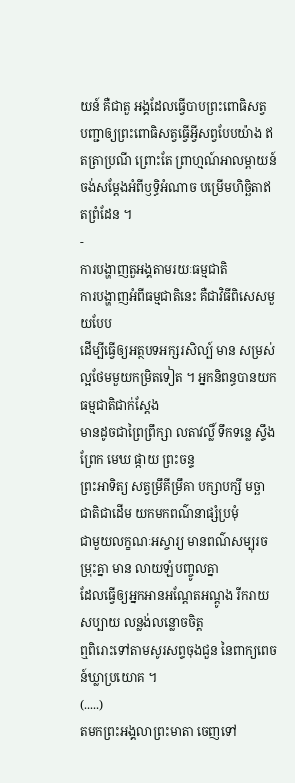យន៍ គឺជាតួ អង្គដែលធ្វើបាបព្រះពោធិសត្វ
បញ្ជាឲ្យព្រះពោធិសត្វធ្វើអ្វីសព្វបែបយ៉ាង ឥតត្រាប្រណី ព្រោះតែ ព្រាហ្មណ៍អាលម្ពាយន៍
ចង់សម្តែងអំពីឫទ្ធិអំណាច បម្រើមហិច្ឆិតាឥតព្រំដែន ។
-
ការបង្ហាញតួអង្គតាមរយៈធម្មជាតិ
ការបង្ហាញអំពីធម្មជាតិនេះ គឺជាវិធីពិសេសមួយបែប
ដើម្បីធ្វើឲ្យអត្ថបទអក្សរសិល្ប៍ មាន សម្រស់ល្អថែមមួយកម្រិតទៀត ។ អ្នកនិពន្ធបានយកធម្មជាតិជាក់ស្តែង
មានដូចជាព្រៃព្រឹក្សា លតាវល្លិ៍ ទឹកទន្លេ ស្ទឹង ព្រែក មេឃ ផ្កាយ ព្រះចន្ទ
ព្រះអាទិត្យ សត្វម្រឹគីម្រឹគា បក្សាបក្សី មច្ឆាជាតិជាដើម យកមកពណ៌នាផ្សំប្រមុំ
ជាមួយលក្ខណៈអស្ចារ្យ មានពណ៌សម្បុរចម្រុះគ្នា មាន លាយឡំបញ្ចូលគ្នា
ដែលធ្វើឲ្យអ្នកអានអណ្តែតអណ្តូង រីករាយសប្បាយ លន្លង់លន្លោចចិត្ត
ឮពិរោះទៅតាមសូរសព្ទចុងជួន នៃពាក្យពេចន៍ឃ្លាប្រយោគ ។
(.....)
តមកព្រះអង្គលាព្រះមាតា ចេញទៅ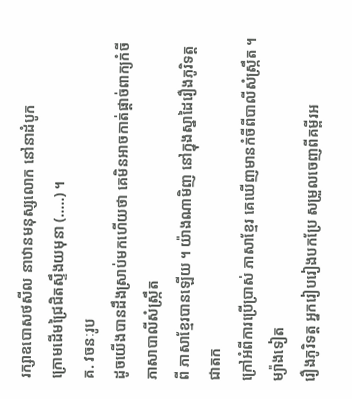រក្សាឧបោសថសីល នាឋានមនុស្សលោក នៅនាដំបូក
ក្រោមដើមជ្រៃជិតស្ទឹងយមុនា (.....) ។
គ. វចនៈរូប
ដូចយើងបានដឹងស្រាប់មកហើយថា គេមិនអាចកាត់ផ្តាច់ពាក្យកំចីភាសាបាលីសំស្រ្កឹត
ពី ភាសាខ្មែរបានឡើយ ។ យ៉ាងណាមិញ នៅក្នុងស្នាដៃរឿងភូរិទត្តជាតក
ក្រៅអំពីការប្រើប្រាស់ ភាសាខ្មែរ គេឃើញមានកំចីពីបាលីសំស្រ្កឹត ។ ម្យ៉ាងទៀត
រឿងភូរិទត្ត អ្នករៀបរៀងបកប្រែ សម្រួលចេញពីគម្ពីរអ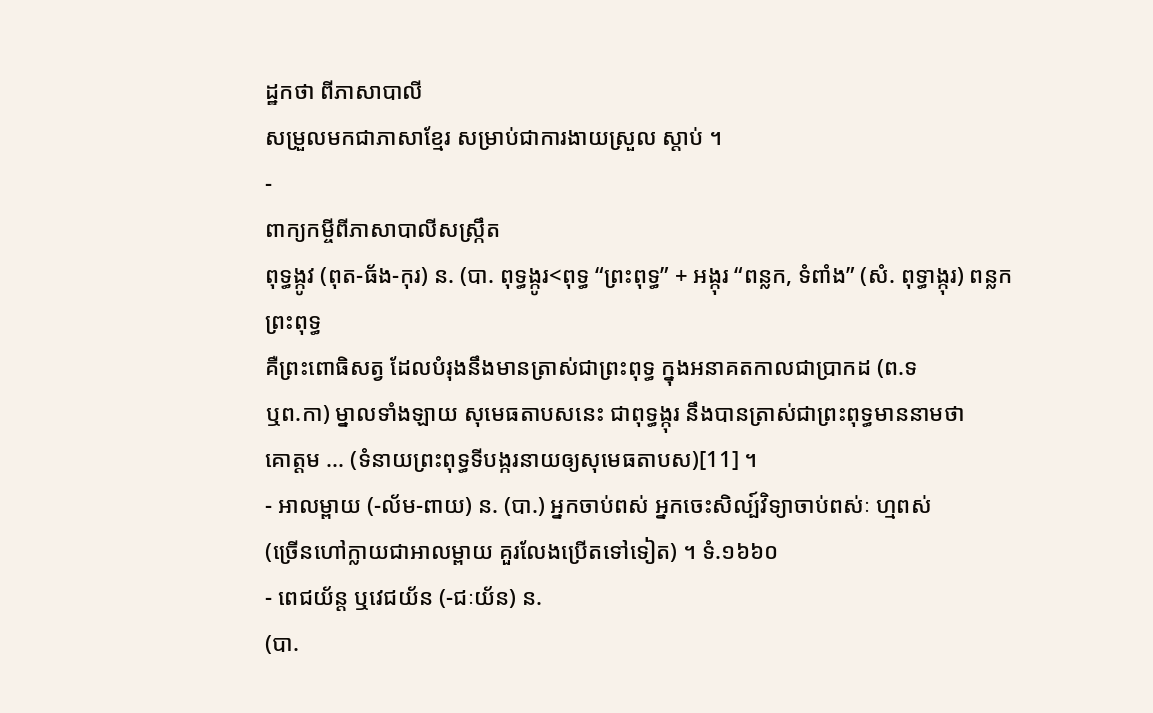ដ្ឋកថា ពីភាសាបាលី
សម្រួលមកជាភាសាខ្មែរ សម្រាប់ជាការងាយស្រួល ស្តាប់ ។
-
ពាក្យកម្ចីពីភាសាបាលីសស្ក្រឹត
ពុទ្ធង្កូវ (ពុត-ធ័ង-កុរ) ន. (បា. ពុទ្ធង្កូរ<ពុទ្ធ “ព្រះពុទ្ធ” + អង្កុរ “ពន្លក, ទំពាំង” (សំ. ពុទ្ធាង្កុរ) ពន្លកព្រះពុទ្ធ
គឺព្រះពោធិសត្វ ដែលបំរុងនឹងមានតា្រស់ជាព្រះពុទ្ធ ក្នុងអនាគតកាលជាប្រាកដ (ព.ទ
ឬព.កា) ម្នាលទាំងឡាយ សុមេធតាបសនេះ ជាពុទ្ធង្កុរ នឹងបានត្រាស់ជាព្រះពុទ្ធមាននាមថា
គោត្តម ... (ទំនាយព្រះពុទ្ធទីបង្ករនាយឲ្យសុមេធតាបស)[11] ។
- អាលម្ពាយ (-ល័ម-ពាយ) ន. (បា.) អ្នកចាប់ពស់ អ្នកចេះសិល្ប៍វិទ្យាចាប់ពស់ៈ ហ្មពស់
(ច្រើនហៅក្លាយជាអាលម្ពាយ គួរលែងប្រើតទៅទៀត) ។ ទំ.១៦៦០
- ពេជយ័ន្ត ឬវេជយ័ន (-ជៈយ័ន) ន.
(បា.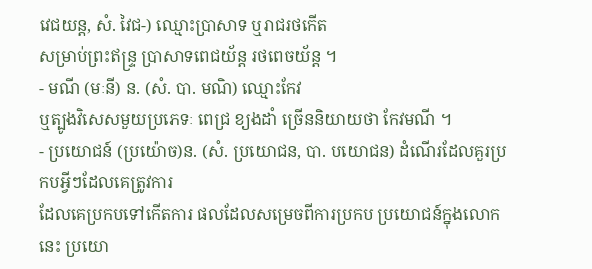វេជយន្ត, សំ. វៃជ-) ឈ្មោះប្រាសាទ ឬរាជរថកើត
សម្រាប់ព្រះឥន្ទ្រ ប្រាសាទពេជយ័ន្ត រថពេចយ័ន្ត ។
- មណី (មៈនី) ន. (សំ. បា. មណិ) ឈ្មោះកែវ
ឬត្បូងវិសេសមួយប្រភេទៈ ពេជ្រ ខ្យងដាំ ច្រើននិយាយថា កែវមណី ។
- ប្រយោជន៍ (ប្រយ៉ោច)ន. (សំ. ប្រយោជន, បា. បយោជន) ដំណើរដែលគួរប្រកបអ្វីៗដែលគេត្រូវការ
ដែលគេប្រកបទៅកើតការ ផលដែលសម្រេចពីការប្រកប ប្រយោជន៍ក្នុងលោកនេះ ប្រយោ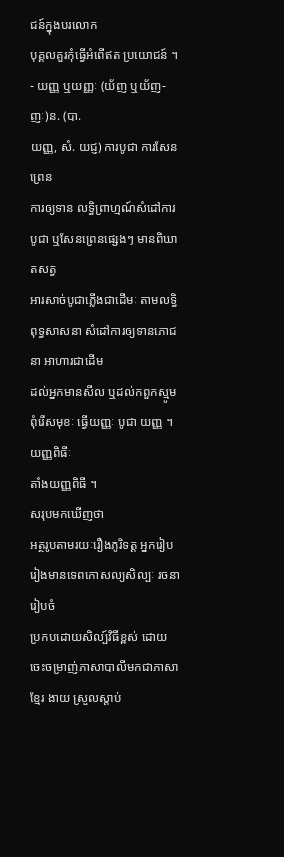ជន៍ក្នុងបរលោក
បុគ្គលគួរកុំធ្វើអំពើឥត ប្រយោជន៍ ។
- យញ្ញ ឬយញ្ញៈ (យ័ញ ឬយ័ញ-ញៈ)ន. (បា.
យញ្ញ, សំ. យជ្ញ) ការបូជា ការសែនព្រេន
ការឲ្យទាន លទ្ធិព្រាហ្មណ៍សំដៅការបូជា ឬសែនព្រេនផ្សេងៗ មានពិឃាតសត្វ
អារសាច់បូជាភ្លើងជាដើមៈ តាមលទ្ធិពុទ្ធសាសនា សំដៅការឲ្យទានភោជនា អាហារជាដើម
ដល់អ្នកមានសីល ឬដល់កពួកស្មូមពុំរើសមុខៈ ធ្វើយញ្ញៈ បូជា យញ្ញ ។ យញ្ញពិធីៈ
តាំងយញ្ញពិធី ។
សរុបមកឃើញថា
អត្ថរូបតាមរយៈរឿងភូរិទត្ត អ្នករៀបរៀងមានទេពកោសល្យសិល្បៈ រចនារៀបចំ
ប្រកបដោយសិល្ប៍វិធីខ្ពស់ ដោយចេះចម្រាញ់ភាសាបាលីមកជាភាសាខ្មែរ ងាយ ស្រួលស្តាប់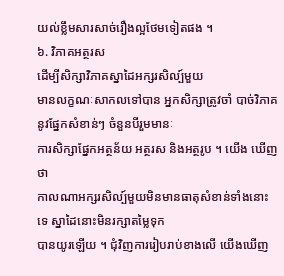យល់ខ្លឹមសារសាច់រឿងល្អថែមទៀតផង ។
៦. វិភាគអត្ថរស
ដើម្បីសិក្សាវិភាគស្នាដៃអក្សរសិល្ប៍មួយ
មានលក្ខណៈសាកលទៅបាន អ្នកសិក្សាត្រូវចាំ បាច់វិភាគនូវផ្នែកសំខាន់ៗ ចំនួនបីរួមមានៈ
ការសិក្សាផ្នែកអត្ថន័យ អត្ថរស និងអត្ថរូប ។ យើង ឃើញថា
កាលណាអក្សរសិល្ប៍មួយមិនមានធាតុសំខាន់ទាំងនោះទេ ស្នាដៃនោះមិនរក្សាតម្លៃទុក
បានយូរឡើយ ។ ជុំវិញការរៀបរាប់ខាងលើ យើងឃើញ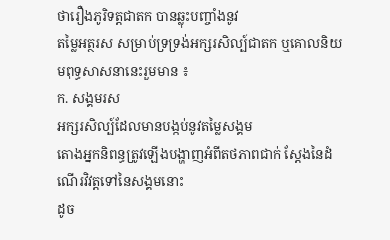ថារឿងភូរិទត្តជាតក បានឆ្លុះបញ្ចាំងនូវ
តម្លៃអត្ថរស សម្រាប់ទ្រទ្រង់អក្សរសិល្ប៍ជាតក ឬគោលនិយមពុទ្ធសាសនានេះរួមមាន ៖
ក. សង្គមរស
អក្សរសិល្ប៍ដែលមានបង្កប់នូវតម្លៃសង្គម
តោងអ្នកនិពន្ធត្រូវឡើងបង្ហាញអំពីតថភាពជាក់ ស្តែងនៃដំណើរវិវត្តទៅនៃសង្គមនោះ
ដូច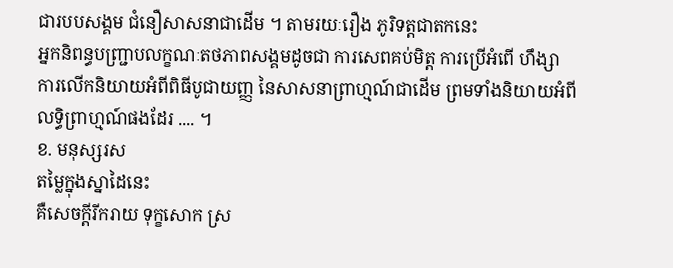ជារបបសង្គម ជំនឿសាសនាជាដើម ។ តាមរយៈរឿង ភូរិទត្តជាតកនេះ
អ្នកនិពន្ធបញ្ជ្រាបលក្ខណៈតថភាពសង្គមដូចជា ការសេពគប់មិត្ត ការប្រើអំពើ ហឹង្សា
ការលើកនិយាយអំពីពិធីបូជាយញ្ញ នៃសាសនាព្រាហ្មណ៍ជាដើម ព្រមទាំងនិយាយអំពី
លទ្ធិព្រាហ្មណ៍ផងដែរ .... ។
ខ. មនុស្សរស
តម្លៃក្នុងស្នាដៃនេះ
គឺសេចក្តីរីករាយ ទុក្ខសោក ស្រ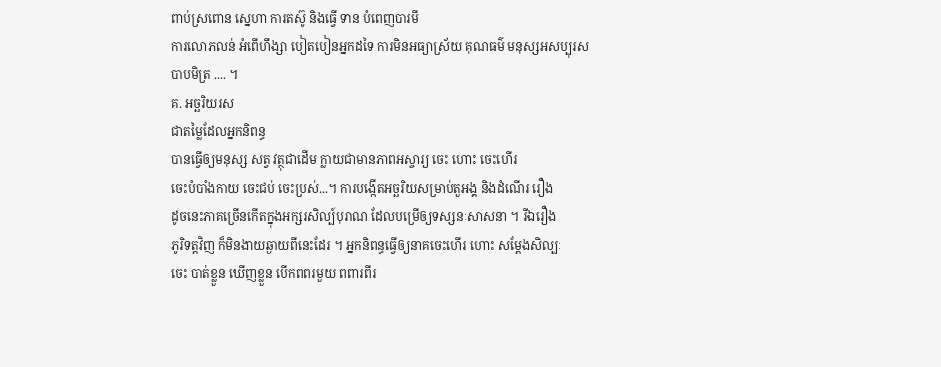ពាប់ស្រពោន ស្នេហា ការតស៊ូ និងធ្វើ ទាន បំពេញបារមី
ការលោភលន់ អំពើហឹង្សា បៀតបៀនអ្នកដទៃ ការមិនអធ្យាស្រ័យ គុណធម៌ មនុស្សអសប្បុរស
បាបមិត្រ .... ។
គ. អច្ឆរិយរស
ជាតម្លៃដែលអ្នកនិពន្ធ
បានធ្វើឲ្យមនុស្ស សត្វ វត្ថុជាដើម ក្លាយជាមានភាពអស្ចារ្យ ចេះ ហោះ ចេះហើរ
ចេះបំបាំងកាយ ចេះជប់ ចេះប្រស់...។ ការបង្កើតអច្ឆរិយសម្រាប់តួអង្គ និងដំណើរ រឿង
ដូចនេះភាគច្រើនកើតក្នុងអក្សរសិល្ប៍បុរាណ ដែលបម្រើឲ្យទស្សនៈសាសនា ។ រីឯរឿង
ភូរិទត្តវិញ ក៏មិនងាយឆ្ងាយពីនេះដែរ ។ អ្នកនិពន្ធធ្វើឲ្យនាគចេះហើរ ហោះ សម្តែងសិល្បៈ
ចេះ បាត់ខ្លួន ឃើញខ្លួន បើកពពរមួយ ពពារពីរ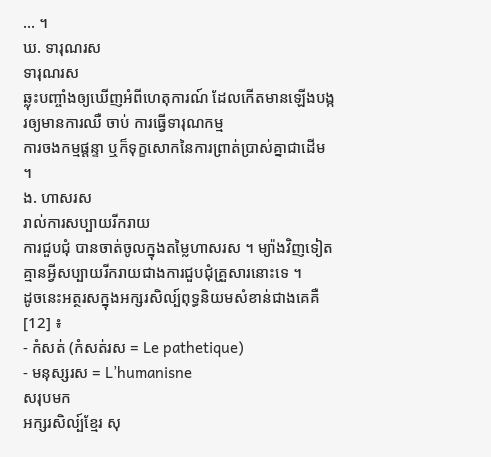... ។
ឃ. ទារុណរស
ទារុណរស
ឆ្លុះបញ្ចាំងឲ្យឃើញអំពីហេតុការណ៍ ដែលកើតមានឡើងបង្ករឲ្យមានការឈឺ ចាប់ ការធ្វើទារុណកម្ម
ការចងកម្មផ្តន្ទា ឬក៏ទុក្ខសោកនៃការព្រាត់ប្រាស់គ្នាជាដើម ។
ង. ហាសរស
រាល់ការសប្បាយរីករាយ
ការជួបជុំ បានចាត់ចូលក្នុងតម្លៃហាសរស ។ ម្យ៉ាងវិញទៀត
គ្មានអ្វីសប្បាយរីករាយជាងការជួបជុំគ្រួសារនោះទេ ។
ដូចនេះអត្ថរសក្នុងអក្សរសិល្ប៍ពុទ្ធនិយមសំខាន់ជាងគេគឺ[12] ៖
- កំសត់ (កំសត់រស = Le pathetique)
- មនុស្សរស = L’humanisne
សរុបមក
អក្សរសិល្ប៍ខ្មែរ សុ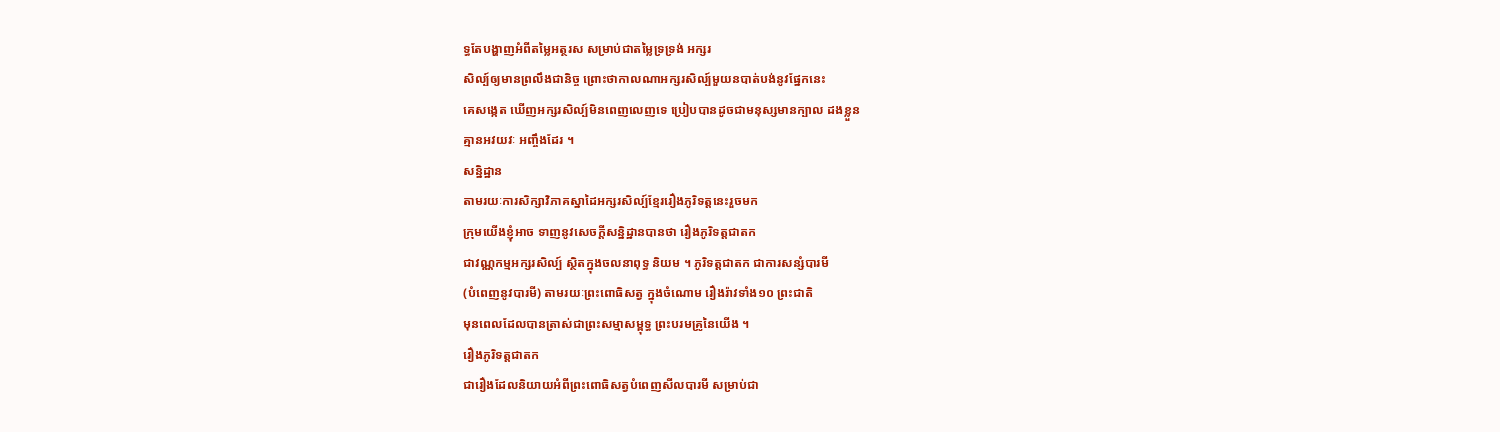ទ្ធតែបង្ហាញអំពីតម្លៃអត្ថរស សម្រាប់ជាតម្លៃទ្រទ្រង់ អក្សរ
សិល្ប៍ឲ្យមានព្រលឹងជានិច្ច ព្រោះថាកាលណាអក្សរសិល្ប៍មួយនបាត់បង់នូវផ្នែកនេះ
គេសង្កេត ឃើញអក្សរសិល្ប៍មិនពេញលេញទេ ប្រៀបបានដូចជាមនុស្សមានក្បាល ដងខ្លួន
គ្មានអវយវៈ អញ្ចឹងដែរ ។
សន្និដ្ឋាន
តាមរយៈការសិក្សាវិភាគស្នាដៃអក្សរសិល្ប៍ខ្មែររឿងភូរិទត្តនេះរួចមក
ក្រុមយើងខ្ញុំអាច ទាញនូវសេចក្តីសន្និដ្ឋានបានថា រឿងភូរិទត្តជាតក
ជាវណ្ណកម្មអក្សរសិល្ប៍ ស្ថិតក្នុងចលនាពុទ្ធ និយម ។ ភូរិទត្តជាតក ជាការសន្សំបារមី
(បំពេញនូវបារមី) តាមរយៈព្រះពោធិសត្វ ក្នុងចំណោម រឿងរ៉ាវទាំង១០ ព្រះជាតិ
មុនពេលដែលបានត្រាស់ជាព្រះសម្មាសម្ពុទ្ធ ព្រះបរមគ្រូនៃយើង ។
រឿងភូរិទត្តជាតក
ជារឿងដែលនិយាយអំពីព្រះពោធិសត្វបំពេញសីលបារមី សម្រាប់ជា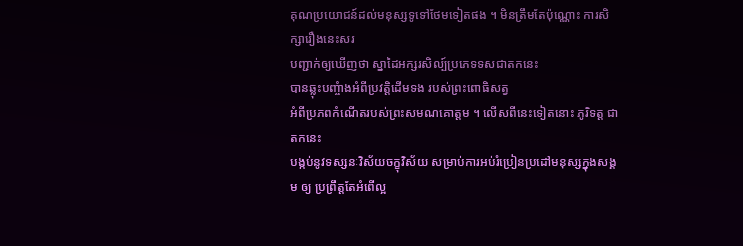គុណប្រយោជន៍ដល់មនុស្សទូទៅថែមទៀតផង ។ មិនត្រឹមតែប៉ុណ្ណោះ ការសិក្សារឿងនេះសរ
បញ្ជាក់ឲ្យឃើញថា ស្នាដៃអក្សរសិល្ប៍ប្រភេទទសជាតកនេះ
បានឆ្លុះបញ្ចំាងអំពីប្រវតិ្តដើមទង របស់ព្រះពោធិសត្វ
អំពីប្រភពកំណើតរបស់ព្រះសមណគោត្តម ។ លើសពីនេះទៀតនោះ ភូរិទត្ត ជាតកនេះ
បង្កប់នូវទស្សនៈវិស័យចក្ខុវិស័យ សម្រាប់ការអប់រំប្រៀនប្រដៅមនុស្សក្នុងសង្គម ឲ្យ ប្រព្រឹត្តតែអំពើល្អ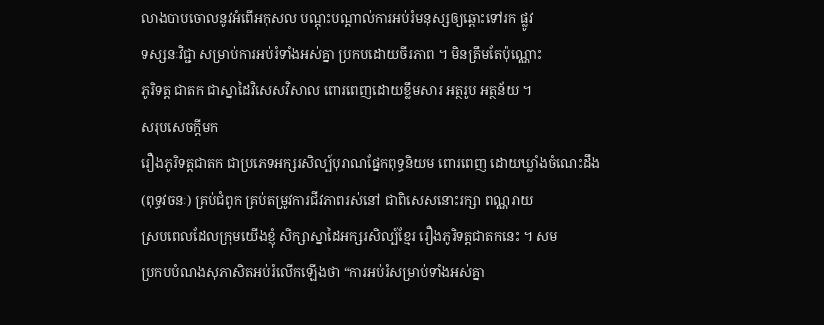លាងបាបចោលនូវអំពើអកុសល បណ្តុះបណ្តាល់ការអប់រំមនុស្សឲ្យឆ្ពោះទៅរក ផ្លូវ
ទស្សនៈវិជ្ជា សម្រាប់ការអប់រំទាំងអស់គ្នា ប្រកបដោយចីរភាព ។ មិនត្រឹមតែប៉ុណ្ណោះ
ភូរិទត្ត ជាតក ជាស្នាដៃវិសេសវិសាល ពោរពេញដោយខ្លឹមសារ អត្ថរូប អត្ថន័យ ។
សរុបសេចក្តីមក
រឿងភូរិទត្តជាតក ជាប្រភេទអក្សរសិល្ប៍បុរាណផ្នែកពុទ្ធនិយម ពោរពេញ ដោយឃ្លាំងចំណេះដឹង
(ពុទ្ធវចនៈ) គ្រប់ជំពូក គ្រប់តម្រូវការជីវភាពរស់នៅ ជាពិសេសនោះរក្សា ពណ្ណរាយ
ស្របពេលដែលក្រុមយើងខ្ញុំ សិក្សាស្នាដៃអក្សរសិល្ប៍ខ្មែរ រឿងភូរិទត្តជាតកនេះ ។ សម
ប្រកបបំណងសុភាសិតអប់រំលើកឡើងថា “ការអប់រំសម្រាប់ទាំងអស់គ្នា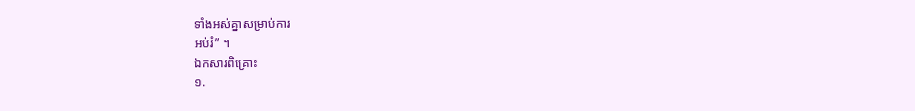ទាំងអស់គ្នាសម្រាប់ការ
អប់រំ” ។
ឯកសារពិគ្រោះ
១.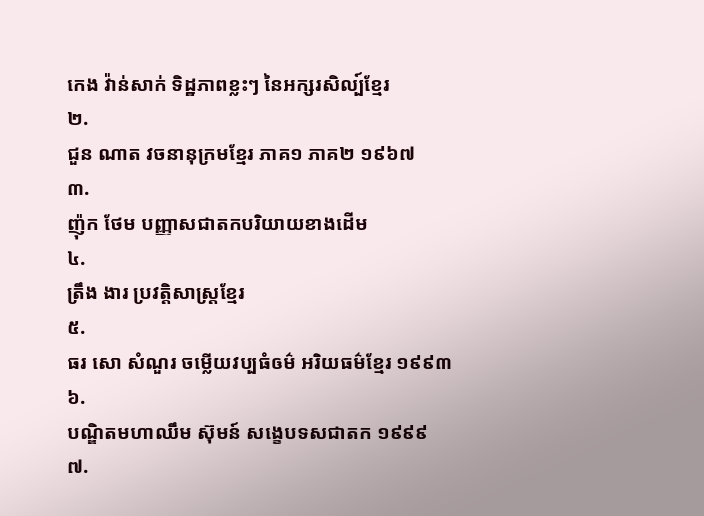កេង វ៉ាន់សាក់ ទិដ្ឋភាពខ្លះៗ នៃអក្សរសិល្ប៍ខ្មែរ
២.
ជួន ណាត វចនានុក្រមខ្មែរ ភាគ១ ភាគ២ ១៩៦៧
៣.
ញ៉ុក ថែម បញ្ញាសជាតកបរិយាយខាងដើម
៤.
ត្រឹង ងារ ប្រវត្តិសាស្រ្តខ្មែរ
៥.
ធរ សោ សំណួរ ចម្លើយវប្បធំឲម៌ អរិយធម៌ខ្មែរ ១៩៩៣
៦.
បណ្ឌិតមហាឈឹម ស៊ុមន៍ សង្ខេបទសជាតក ១៩៩៩
៧.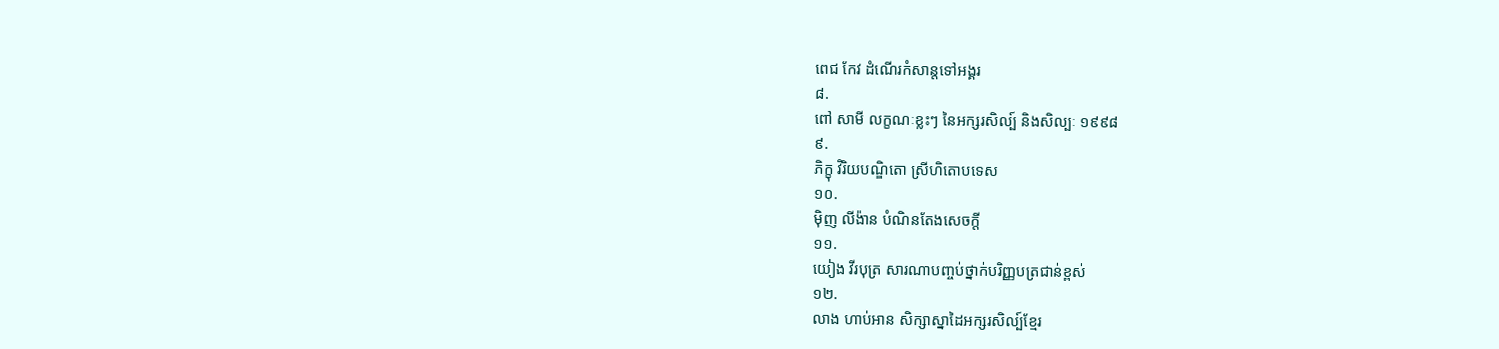ពេជ កែវ ដំណើរកំសាន្តទៅអង្គរ
៨.
ពៅ សាមី លក្ខណៈខ្លះៗ នៃអក្សរសិល្ប៍ និងសិល្បៈ ១៩៩៨
៩.
ភិក្ខុ វិរិយបណ្ឌិតោ ស្រីហិតោបទេស
១០.
ម៉ិញ លីង៉ាន បំណិនតែងសេចក្តី
១១.
យៀង វីរបុត្រ សារណាបញ្ចប់ថ្នាក់បរិញ្ញបត្រជាន់ខ្ពស់
១២.
លាង ហាប់អាន សិក្សាស្នាដៃអក្សរសិល្ប៍ខ្មែរ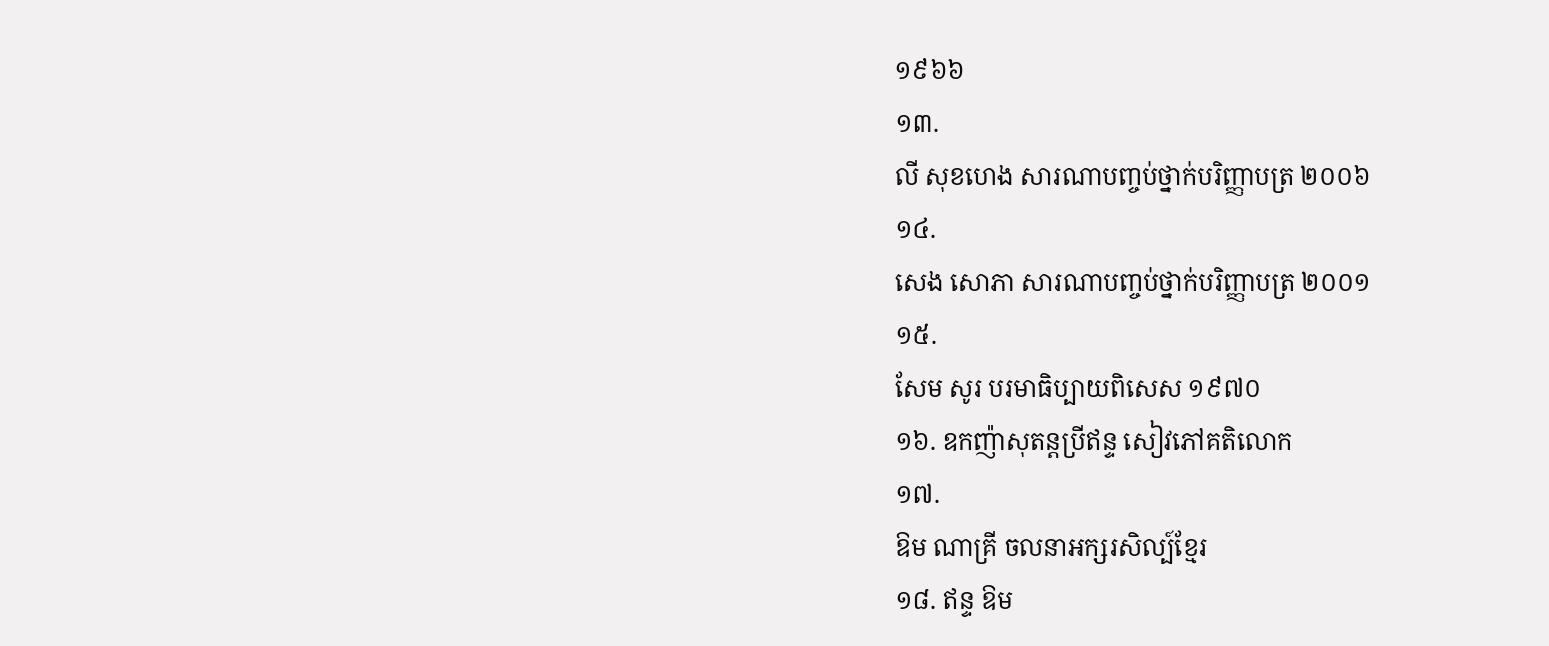១៩៦៦
១៣.
លី សុខហេង សារណាបញ្ចប់ថ្នាក់បរិញ្ញាបត្រ ២០០៦
១៤.
សេង សោភា សារណាបញ្ចប់ថ្នាក់បរិញ្ញាបត្រ ២០០១
១៥.
សែម សូរ បរមាធិប្បាយពិសេស ១៩៧០
១៦. ឧកញ៉ាសុតន្តប្រីឥន្ទ សៀវភៅគតិលោក
១៧.
ឱម ណាគ្រី ចលនាអក្សរសិល្ប៍ខ្មែរ
១៨. ឥន្ទ ឱម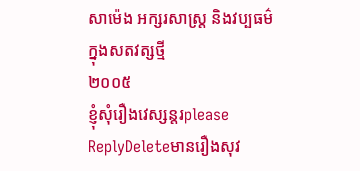សាម៉េង អក្សរសាស្រ្ត និងវប្បធម៌ក្នុងសតវត្សថ្មី
២០០៥
ខ្ញុំសុំរឿងវេស្សន្តរplease
ReplyDeleteមានរឿងសុវ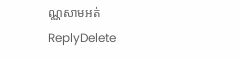ណ្ណសាមអត់
ReplyDelete